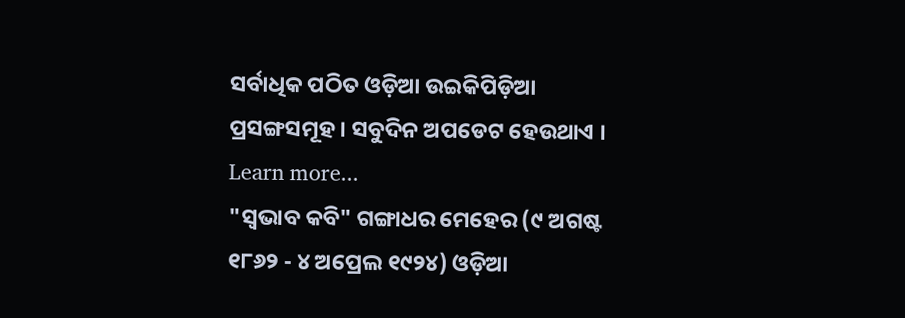ସର୍ବାଧିକ ପଠିତ ଓଡ଼ିଆ ଉଇକିପିଡ଼ିଆ ପ୍ରସଙ୍ଗସମୂହ । ସବୁଦିନ ଅପଡେଟ ହେଉଥାଏ । Learn more...
"ସ୍ୱଭାବ କବି" ଗଙ୍ଗାଧର ମେହେର (୯ ଅଗଷ୍ଟ ୧୮୬୨ - ୪ ଅପ୍ରେଲ ୧୯୨୪) ଓଡ଼ିଆ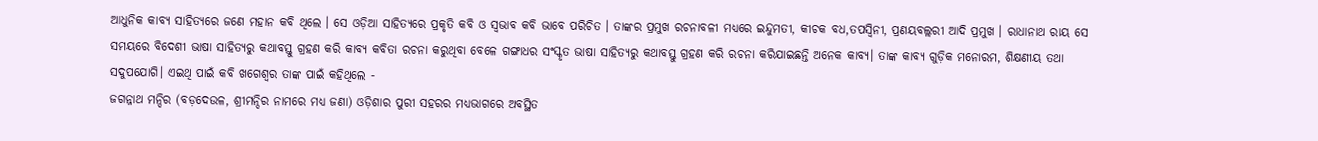ଆଧୁନିକ କାବ୍ୟ ସାହିତ୍ୟରେ ଜଣେ ମହାନ କବି ଥିଲେ । ସେ ଓଡ଼ିଆ ସାହିତ୍ୟରେ ପ୍ରକୃତି କବି ଓ ସ୍ୱଭାବ କବି ଭାବେ ପରିଚିତ । ତାଙ୍କର ପ୍ରମୁଖ ରଚନାବଳୀ ମଧ୍ୟରେ ଇନ୍ଦୁମତୀ, କୀଚକ ବଧ,ତପସ୍ୱିନୀ, ପ୍ରଣୟବଲ୍ଲରୀ ଆଦି ପ୍ରମୁଖ । ରାଧାନାଥ ରାୟ ସେ ସମୟରେ ବିଦେଶୀ ଭାଷା ସାହିତ୍ୟରୁ କଥାବସ୍ତୁ ଗ୍ରହଣ କରି କାବ୍ୟ କବିତା ରଚନା କରୁଥିବା ବେଳେ ଗଙ୍ଗାଧର ସଂସ୍କୃତ ଭାଷା ସାହିତ୍ୟରୁ କଥାବସ୍ତୁ ଗ୍ରହଣ କରି ରଚନା କରିଯାଇଛନ୍ତି ଅନେକ କାବ୍ୟ। ତାଙ୍କ କାବ୍ୟ ଗୁଡ଼ିକ ମନୋରମ, ଶିକ୍ଷଣୀୟ ତଥା ସଦୁପଯୋଗି। ଏଇଥି ପାଇଁ କବି ଖଗେଶ୍ବର ତାଙ୍କ ପାଇଁ କହିଥିଲେ -
ଜଗନ୍ନାଥ ମନ୍ଦିର (ବଡ଼ଦେଉଳ, ଶ୍ରୀମନ୍ଦିର ନାମରେ ମଧ୍ୟ ଜଣା) ଓଡ଼ିଶାର ପୁରୀ ସହରର ମଧ୍ୟଭାଗରେ ଅବସ୍ଥିତ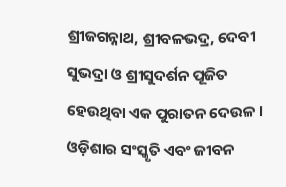ଶ୍ରୀଜଗନ୍ନାଥ, ଶ୍ରୀବଳଭଦ୍ର, ଦେବୀ ସୁଭଦ୍ରା ଓ ଶ୍ରୀସୁଦର୍ଶନ ପୂଜିତ ହେଉଥିବା ଏକ ପୁରାତନ ଦେଉଳ । ଓଡ଼ିଶାର ସଂସ୍କୃତି ଏବଂ ଜୀବନ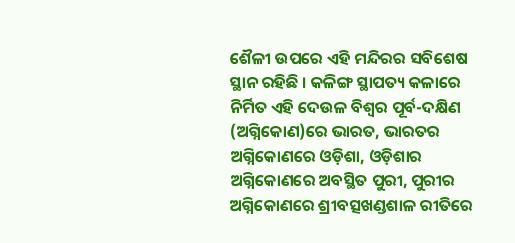ଶୈଳୀ ଉପରେ ଏହି ମନ୍ଦିରର ସବିଶେଷ ସ୍ଥାନ ରହିଛି । କଳିଙ୍ଗ ସ୍ଥାପତ୍ୟ କଳାରେ ନିର୍ମିତ ଏହି ଦେଉଳ ବିଶ୍ୱର ପୂର୍ବ-ଦକ୍ଷିଣ (ଅଗ୍ନିକୋଣ)ରେ ଭାରତ, ଭାରତର ଅଗ୍ନିକୋଣରେ ଓଡ଼ିଶା, ଓଡ଼ିଶାର ଅଗ୍ନିକୋଣରେ ଅବସ୍ଥିତ ପୁରୀ, ପୁରୀର ଅଗ୍ନିକୋଣରେ ଶ୍ରୀବତ୍ସଖଣ୍ଡଶାଳ ରୀତିରେ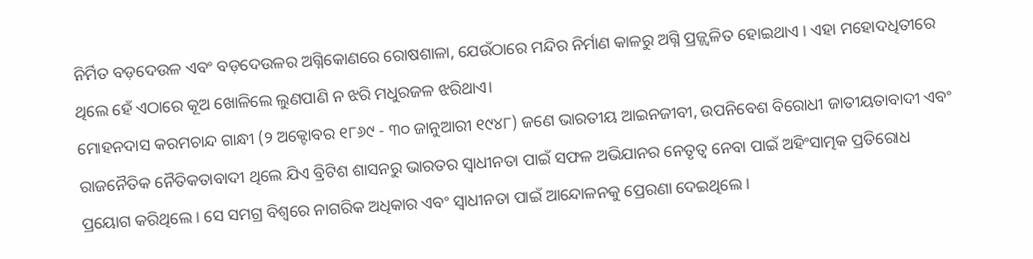ନିର୍ମିତ ବଡ଼ଦେଉଳ ଏବଂ ବଡ଼ଦେଉଳର ଅଗ୍ନିକୋଣରେ ରୋଷଶାଳା, ଯେଉଁଠାରେ ମନ୍ଦିର ନିର୍ମାଣ କାଳରୁ ଅଗ୍ନି ପ୍ରଜ୍ଜ୍ୱଳିତ ହୋଇଥାଏ । ଏହା ମହୋଦଧିତୀରେ ଥିଲେ ହେଁ ଏଠାରେ କୂଅ ଖୋଳିଲେ ଲୁଣପାଣି ନ ଝରି ମଧୁରଜଳ ଝରିଥାଏ।
ମୋହନଦାସ କରମଚାନ୍ଦ ଗାନ୍ଧୀ (୨ ଅକ୍ଟୋବର ୧୮୬୯ - ୩୦ ଜାନୁଆରୀ ୧୯୪୮) ଜଣେ ଭାରତୀୟ ଆଇନଜୀବୀ, ଉପନିବେଶ ବିରୋଧୀ ଜାତୀୟତାବାଦୀ ଏବଂ ରାଜନୈତିକ ନୈତିକତାବାଦୀ ଥିଲେ ଯିଏ ବ୍ରିଟିଶ ଶାସନରୁ ଭାରତର ସ୍ୱାଧୀନତା ପାଇଁ ସଫଳ ଅଭିଯାନର ନେତୃତ୍ୱ ନେବା ପାଇଁ ଅହିଂସାତ୍ମକ ପ୍ରତିରୋଧ ପ୍ରୟୋଗ କରିଥିଲେ । ସେ ସମଗ୍ର ବିଶ୍ୱରେ ନାଗରିକ ଅଧିକାର ଏବଂ ସ୍ୱାଧୀନତା ପାଇଁ ଆନ୍ଦୋଳନକୁ ପ୍ରେରଣା ଦେଇଥିଲେ ।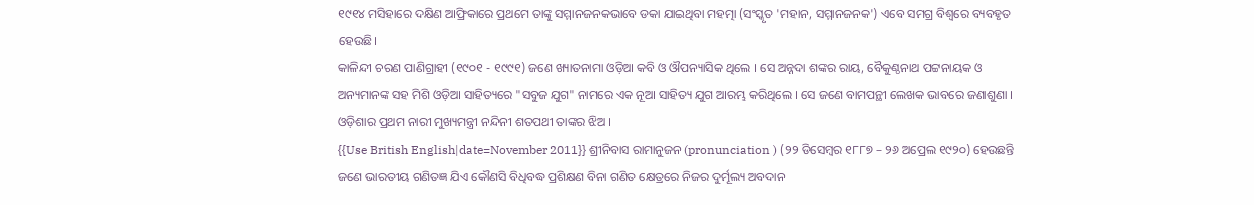୧୯୧୪ ମସିହାରେ ଦକ୍ଷିଣ ଆଫ୍ରିକାରେ ପ୍ରଥମେ ତାଙ୍କୁ ସମ୍ମାନଜନକଭାବେ ଡକା ଯାଇଥିବା ମହତ୍ମା (ସଂସ୍କୃତ 'ମହାନ, ସମ୍ମାନଜନକ') ଏବେ ସମଗ୍ର ବିଶ୍ୱରେ ବ୍ୟବହୃତ ହେଉଛି।
କାଳିନ୍ଦୀ ଚରଣ ପାଣିଗ୍ରାହୀ (୧୯୦୧ - ୧୯୯୧) ଜଣେ ଖ୍ୟାତନାମା ଓଡ଼ିଆ କବି ଓ ଔପନ୍ୟାସିକ ଥିଲେ । ସେ ଅନ୍ନଦା ଶଙ୍କର ରାୟ, ବୈକୁଣ୍ଠନାଥ ପଟ୍ଟନାୟକ ଓ ଅନ୍ୟମାନଙ୍କ ସହ ମିଶି ଓଡ଼ିଆ ସାହିତ୍ୟରେ "ସବୁଜ ଯୁଗ" ନାମରେ ଏକ ନୂଆ ସାହିତ୍ୟ ଯୁଗ ଆରମ୍ଭ କରିଥିଲେ । ସେ ଜଣେ ବାମପନ୍ଥୀ ଲେଖକ ଭାବରେ ଜଣାଶୁଣା । ଓଡ଼ିଶାର ପ୍ରଥମ ନାରୀ ମୁଖ୍ୟମନ୍ତ୍ରୀ ନନ୍ଦିନୀ ଶତପଥୀ ତାଙ୍କର ଝିଅ ।
{{Use British English|date=November 2011}} ଶ୍ରୀନିବାସ ରାମାନୁଜନ (pronunciation ) (୨୨ ଡିସେମ୍ବର ୧୮୮୭ – ୨୬ ଅପ୍ରେଲ ୧୯୨୦) ହେଉଛନ୍ତି ଜଣେ ଭାରତୀୟ ଗଣିତଜ୍ଞ ଯିଏ କୌଣସି ବିଧିବଦ୍ଧ ପ୍ରଶିକ୍ଷଣ ବିନା ଗଣିତ କ୍ଷେତ୍ରରେ ନିଜର ଦୁର୍ମୂଲ୍ୟ ଅବଦାନ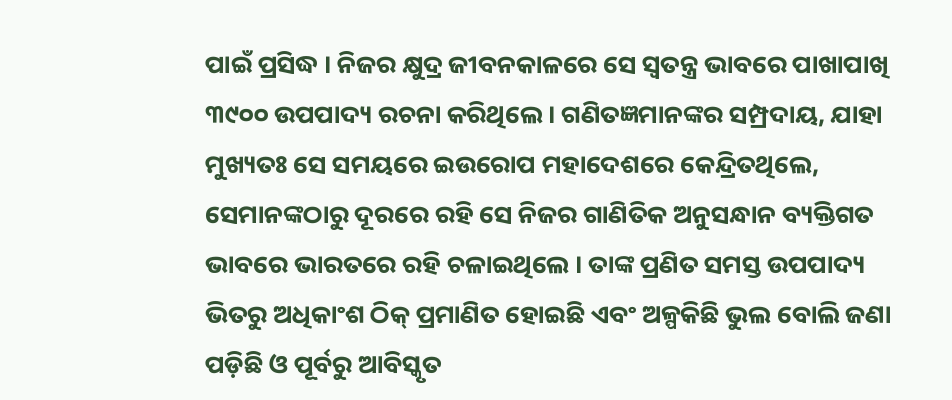ପାଇଁ ପ୍ରସିଦ୍ଧ । ନିଜର କ୍ଷୁଦ୍ର ଜୀବନକାଳରେ ସେ ସ୍ୱତନ୍ତ୍ର ଭାବରେ ପାଖାପାଖି ୩୯୦୦ ଉପପାଦ୍ୟ ରଚନା କରିଥିଲେ। ଗଣିତଜ୍ଞମାନଙ୍କର ସମ୍ପ୍ରଦାୟ, ଯାହା ମୁଖ୍ୟତଃ ସେ ସମୟରେ ଇଉରୋପ ମହାଦେଶରେ କେନ୍ଦ୍ରିତଥିଲେ, ସେମାନଙ୍କଠାରୁ ଦୂରରେ ରହି ସେ ନିଜର ଗାଣିତିକ ଅନୁସନ୍ଧାନ ବ୍ୟକ୍ତିଗତ ଭାବରେ ଭାରତରେ ରହି ଚଳାଇଥିଲେ । ତାଙ୍କ ପ୍ରଣିତ ସମସ୍ତ ଉପପାଦ୍ୟ ଭିତରୁ ଅଧିକାଂଶ ଠିକ୍ ପ୍ରମାଣିତ ହୋଇଛି ଏବଂ ଅଳ୍ପକିଛି ଭୁଲ ବୋଲି ଜଣା ପଡ଼ିଛି ଓ ପୂର୍ବରୁ ଆବିସ୍କୃତ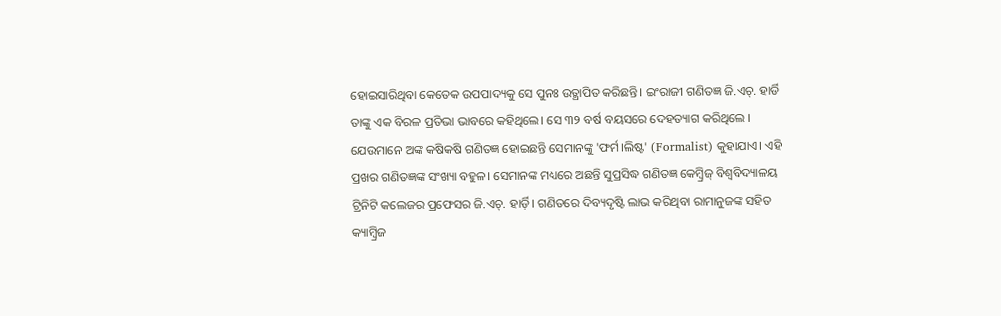ହୋଇସାରିଥିବା କେତେକ ଉପପାଦ୍ୟକୁ ସେ ପୁନଃ ଉତ୍ଥାପିତ କରିଛନ୍ତି। ଇଂରାଜୀ ଗଣିତଜ୍ଞ ଜି.ଏଚ୍. ହାର୍ଡି ତାଙ୍କୁ ଏକ ବିରଳ ପ୍ରତିଭା ଭାବରେ କହିଥିଲେ। ସେ ୩୨ ବର୍ଷ ବୟସରେ ଦେହତ୍ୟାଗ କରିଥିଲେ । ଯେଉମାନେ ଅଙ୍କ କଷିକଷି ଗଣିତଜ୍ଞ ହୋଇଛନ୍ତି ସେମାନଙ୍କୁ 'ଫର୍ମ।ଲିଷ୍ଟ' (Formalist) କୁହାଯାଏ। ଏହି ପ୍ରଖର ଗଣିତଜ୍ଞଙ୍କ ସଂଖ୍ୟା ବହୁଳ। ସେମାନଙ୍କ ମଧ୍ୟରେ ଅଛନ୍ତି ସୁପ୍ରସିଦ୍ଧ ଗଣିତଜ୍ଞ କେମ୍ବ୍ରିଜ୍ ବିଶ୍ୱବିଦ୍ୟାଳୟ ଟ୍ରିନିଟି କଲେଜର ପ୍ରଫେସର ଜି.ଏଚ୍. ହାର୍ଡ଼ି। ଗଣିତରେ ଦିବ୍ୟଦୃଷ୍ଟି ଲାଭ କରିଥିବା ରାମାନୁଜଙ୍କ ସହିତ କ୍ୟାମ୍ବ୍ରିଜ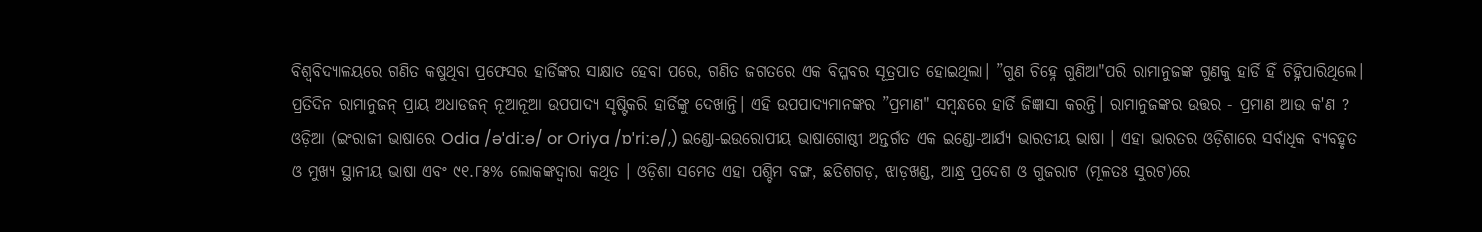ବିଶ୍ୱବିଦ୍ୟାଳୟରେ ଗଣିତ କଷୁଥିବା ପ୍ରଫେସର ହାର୍ଡିଙ୍କର ସାକ୍ଷାତ ହେବା ପରେ, ଗଣିତ ଜଗତରେ ଏକ ବିପ୍ଳବର ସୂତ୍ରପାତ ହୋଇଥିଲା। ”ଗୁଣ ଚିହ୍ନେ ଗୁଣିଆ"ପରି ରାମାନୁଜଙ୍କ ଗୁଣକୁ ହାର୍ଡି ହିଁ ଚିହ୍ନିପାରିଥିଲେ। ପ୍ରତିଦିନ ରାମାନୁଜନ୍ ପ୍ରାୟ ଅଧାଡଜନ୍ ନୂଆନୂଆ ଉପପାଦ୍ୟ ସୃଷ୍ଟିକରି ହାର୍ଡିଙ୍କୁ ଦେଖାନ୍ତି। ଏହି ଉପପାଦ୍ୟମାନଙ୍କର ”ପ୍ରମାଣ" ସମ୍ବନ୍ଧରେ ହାର୍ଡି ଜିଜ୍ଞାସା କରନ୍ତି। ରାମାନୁଜଙ୍କର ଉତ୍ତର - ପ୍ରମାଣ ଆଉ କ'ଣ ?
ଓଡ଼ିଆ (ଇଂରାଜୀ ଭାଷାରେ Odia /əˈdiːə/ or Oriya /ɒˈriːə/,) ଇଣ୍ଡୋ-ଇଉରୋପୀୟ ଭାଷାଗୋଷ୍ଠୀ ଅନ୍ତର୍ଗତ ଏକ ଇଣ୍ଡୋ-ଆର୍ଯ୍ୟ ଭାରତୀୟ ଭାଷା । ଏହା ଭାରତର ଓଡ଼ିଶାରେ ସର୍ବାଧିକ ବ୍ୟବହୃତ ଓ ମୁଖ୍ୟ ସ୍ଥାନୀୟ ଭାଷା ଏବଂ ୯୧.୮୫% ଲୋକଙ୍କଦ୍ୱାରା କଥିତ । ଓଡ଼ିଶା ସମେତ ଏହା ପଶ୍ଚିମ ବଙ୍ଗ, ଛତିଶଗଡ଼, ଝାଡ଼ଖଣ୍ଡ, ଆନ୍ଧ୍ର ପ୍ରଦେଶ ଓ ଗୁଜରାଟ (ମୂଳତଃ ସୁରଟ)ରେ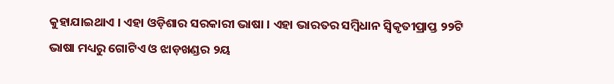କୁହାଯାଇଥାଏ । ଏହା ଓଡ଼ିଶାର ସରକାରୀ ଭାଷା । ଏହା ଭାରତର ସମ୍ବିଧାନ ସ୍ୱିକୃତୀପ୍ରାପ୍ତ ୨୨ଟି ଭାଷା ମଧ୍ୟରୁ ଗୋଟିଏ ଓ ଝାଡ଼ଖଣ୍ଡର ୨ୟ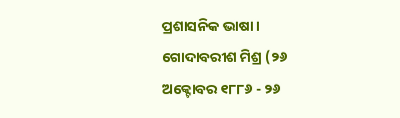ପ୍ରଶାସନିକ ଭାଷା ।
ଗୋଦାବରୀଶ ମିଶ୍ର (୨୬ ଅକ୍ଟୋବର ୧୮୮୬ - ୨୬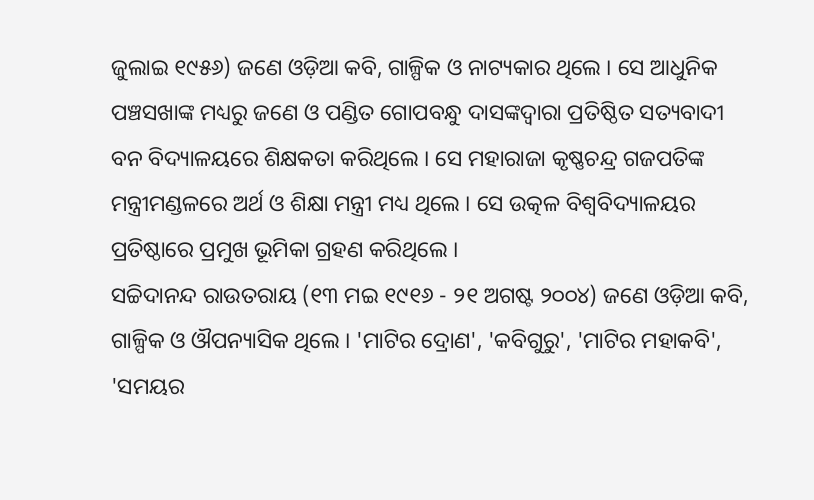ଜୁଲାଇ ୧୯୫୬) ଜଣେ ଓଡ଼ିଆ କବି, ଗାଳ୍ପିକ ଓ ନାଟ୍ୟକାର ଥିଲେ । ସେ ଆଧୁନିକ ପଞ୍ଚସଖାଙ୍କ ମଧ୍ୟରୁ ଜଣେ ଓ ପଣ୍ଡିତ ଗୋପବନ୍ଧୁ ଦାସଙ୍କଦ୍ୱାରା ପ୍ରତିଷ୍ଠିତ ସତ୍ୟବାଦୀ ବନ ବିଦ୍ୟାଳୟରେ ଶିକ୍ଷକତା କରିଥିଲେ । ସେ ମହାରାଜା କୃଷ୍ଣଚନ୍ଦ୍ର ଗଜପତିଙ୍କ ମନ୍ତ୍ରୀମଣ୍ଡଳରେ ଅର୍ଥ ଓ ଶିକ୍ଷା ମନ୍ତ୍ରୀ ମଧ୍ୟ ଥିଲେ । ସେ ଉତ୍କଳ ବିଶ୍ୱବିଦ୍ୟାଳୟର ପ୍ରତିଷ୍ଠାରେ ପ୍ରମୁଖ ଭୂମିକା ଗ୍ରହଣ କରିଥିଲେ ।
ସଚ୍ଚିଦାନନ୍ଦ ରାଉତରାୟ (୧୩ ମଇ ୧୯୧୬ - ୨୧ ଅଗଷ୍ଟ ୨୦୦୪) ଜଣେ ଓଡ଼ିଆ କବି, ଗାଳ୍ପିକ ଓ ଔପନ୍ୟାସିକ ଥିଲେ । 'ମାଟିର ଦ୍ରୋଣ', 'କବିଗୁରୁ', 'ମାଟିର ମହାକବି', 'ସମୟର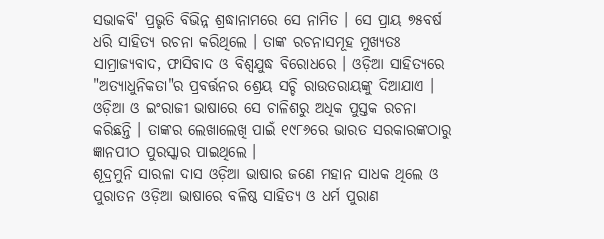ସଭାକବି' ପ୍ରଭୃତି ବିଭିନ୍ନ ଶ୍ରଦ୍ଧାନାମରେ ସେ ନାମିତ । ସେ ପ୍ରାୟ ୭୫ବର୍ଷ ଧରି ସାହିତ୍ୟ ରଚନା କରିଥିଲେ । ତାଙ୍କ ରଚନାସମୂହ ମୁଖ୍ୟତଃ ସାମ୍ରାଜ୍ୟବାଦ, ଫାସିବାଦ ଓ ବିଶ୍ୱଯୁଦ୍ଧ ବିରୋଧରେ । ଓଡ଼ିଆ ସାହିତ୍ୟରେ "ଅତ୍ୟାଧୁନିକତା"ର ପ୍ରବର୍ତ୍ତନର ଶ୍ରେୟ ସଚ୍ଚି ରାଉତରାୟଙ୍କୁ ଦିଆଯାଏ । ଓଡ଼ିଆ ଓ ଇଂରାଜୀ ଭାଷାରେ ସେ ଚାଳିଶରୁ ଅଧିକ ପୁସ୍ତକ ରଚନା କରିଛନ୍ତି । ତାଙ୍କର ଲେଖାଲେଖି ପାଇଁ ୧୯୮୬ରେ ଭାରତ ସରକାରଙ୍କଠାରୁ ଜ୍ଞାନପୀଠ ପୁରସ୍କାର ପାଇଥିଲେ ।
ଶୂଦ୍ରମୁନି ସାରଳା ଦାସ ଓଡ଼ିଆ ଭାଷାର ଜଣେ ମହାନ ସାଧକ ଥିଲେ ଓ ପୁରାତନ ଓଡ଼ିଆ ଭାଷାରେ ବଳିଷ୍ଠ ସାହିତ୍ୟ ଓ ଧର୍ମ ପୁରାଣ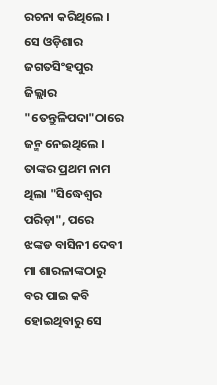ରଚନା କରିଥିଲେ । ସେ ଓଡ଼ିଶାର ଜଗତସିଂହପୁର ଜିଲ୍ଲାର "ତେନ୍ତୁଳିପଦା"ଠାରେ ଜନ୍ମ ନେଇଥିଲେ । ତାଙ୍କର ପ୍ରଥମ ନାମ ଥିଲା "ସିଦ୍ଧେଶ୍ୱର ପରିଡ଼ା", ପରେ ଝଙ୍କଡ ବାସିନୀ ଦେବୀ ମା ଶାରଳାଙ୍କଠାରୁ ବର ପାଇ କବି ହୋଇଥିବାରୁ ସେ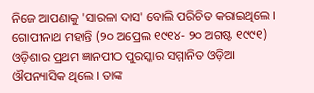ନିଜେ ଆପଣାକୁ 'ସାରଳା ଦାସ' ବୋଲି ପରିଚିତ କରାଇଥିଲେ ।
ଗୋପୀନାଥ ମହାନ୍ତି (୨୦ ଅପ୍ରେଲ ୧୯୧୪- ୨୦ ଅଗଷ୍ଟ ୧୯୯୧) ଓଡ଼ିଶାର ପ୍ରଥମ ଜ୍ଞାନପୀଠ ପୁରସ୍କାର ସମ୍ମାନିତ ଓଡ଼ିଆ ଔପନ୍ୟାସିକ ଥିଲେ । ତାଙ୍କ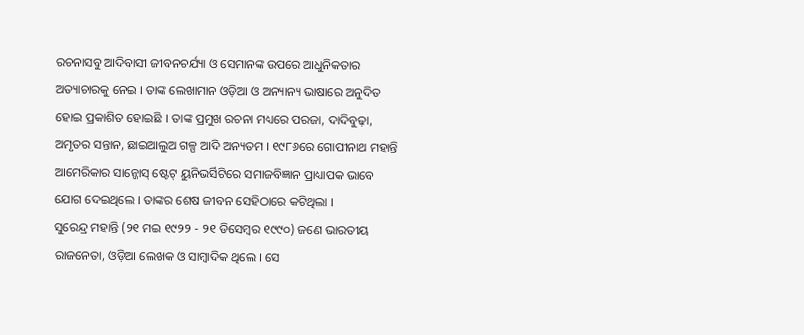ରଚନାସବୁ ଆଦିବାସୀ ଜୀବନଚର୍ଯ୍ୟା ଓ ସେମାନଙ୍କ ଉପରେ ଆଧୁନିକତାର ଅତ୍ୟାଚାରକୁ ନେଇ । ତାଙ୍କ ଲେଖାମାନ ଓଡ଼ିଆ ଓ ଅନ୍ୟାନ୍ୟ ଭାଷାରେ ଅନୁଦିତ ହୋଇ ପ୍ରକାଶିତ ହୋଇଛି । ତାଙ୍କ ପ୍ରମୁଖ ରଚନା ମଧ୍ୟରେ ପରଜା, ଦାଦିବୁଢ଼ା, ଅମୃତର ସନ୍ତାନ, ଛାଇଆଲୁଅ ଗଳ୍ପ ଆଦି ଅନ୍ୟତମ । ୧୯୮୬ରେ ଗୋପୀନାଥ ମହାନ୍ତି ଆମେରିକାର ସାନ୍ଜୋସ୍ ଷ୍ଟେଟ୍ ୟୁନିଭର୍ସିଟିରେ ସମାଜବିଜ୍ଞାନ ପ୍ରାଧ୍ୟାପକ ଭାବେ ଯୋଗ ଦେଇଥିଲେ । ତାଙ୍କର ଶେଷ ଜୀବନ ସେହିଠାରେ କଟିଥିଲା ।
ସୁରେନ୍ଦ୍ର ମହାନ୍ତି (୨୧ ମଇ ୧୯୨୨ - ୨୧ ଡିସେମ୍ବର ୧୯୯୦) ଜଣେ ଭାରତୀୟ ରାଜନେତା, ଓଡ଼ିଆ ଲେଖକ ଓ ସାମ୍ବାଦିକ ଥିଲେ । ସେ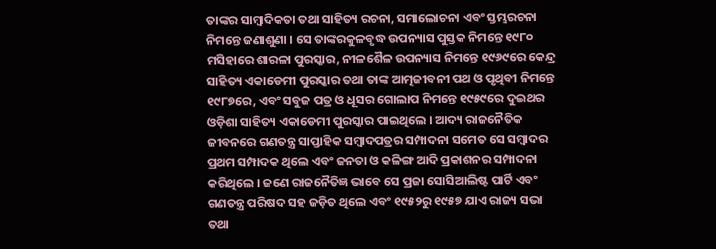ତାଙ୍କର ସାମ୍ବାଦିକତା ତଥା ସାହିତ୍ୟ ରଚନା, ସମାଲୋଚନା ଏବଂ ସ୍ତମ୍ଭରଚନା ନିମନ୍ତେ ଜଣାଶୁଣା । ସେ ତାଙ୍କରକୁଳବୃଦ୍ଧ ଉପନ୍ୟାସ ପୁସ୍ତକ ନିମନ୍ତେ ୧୯୮୦ ମସିହାରେ ଶାରଳା ପୁରସ୍କାର, ନୀଳଶୈଳ ଉପନ୍ୟାସ ନିମନ୍ତେ ୧୯୬୯ରେ କେନ୍ଦ୍ର ସାହିତ୍ୟ ଏକାଡେମୀ ପୁରସ୍କାର ତଥା ତାଙ୍କ ଆତ୍ମଜୀବନୀ ପଥ ଓ ପୃଥିବୀ ନିମନ୍ତେ ୧୯୮୭ରେ, ଏବଂ ସବୁଜ ପତ୍ର ଓ ଧୂସର ଗୋଲାପ ନିମନ୍ତେ ୧୯୫୯ରେ ଦୁଇଥର ଓଡ଼ିଶା ସାହିତ୍ୟ ଏକାଡେମୀ ପୁରସ୍କାର ପାଇଥିଲେ । ଆଦ୍ୟ ରାଜନୈତିକ ଜୀବନରେ ଗଣତନ୍ତ୍ର ସାପ୍ତାହିକ ସମ୍ବାଦପତ୍ରର ସମ୍ପାଦନା ସମେତ ସେ ସମ୍ବାଦର ପ୍ରଥମ ସମ୍ପାଦକ ଥିଲେ ଏବଂ ଜନତା ଓ କଳିଙ୍ଗ ଆଦି ପ୍ରକାଶନର ସମ୍ପାଦନା କରିଥିଲେ । ଜଣେ ରାଜନୈତିଜ୍ଞ ଭାବେ ସେ ପ୍ରଜା ସୋସିଆଲିଷ୍ଟ ପାର୍ଟି ଏବଂ ଗଣତନ୍ତ୍ର ପରିଷଦ ସହ ଜଡ଼ିତ ଥିଲେ ଏବଂ ୧୯୫୨ରୁ ୧୯୫୭ ଯାଏ ରାଜ୍ୟ ସଭା ତଥା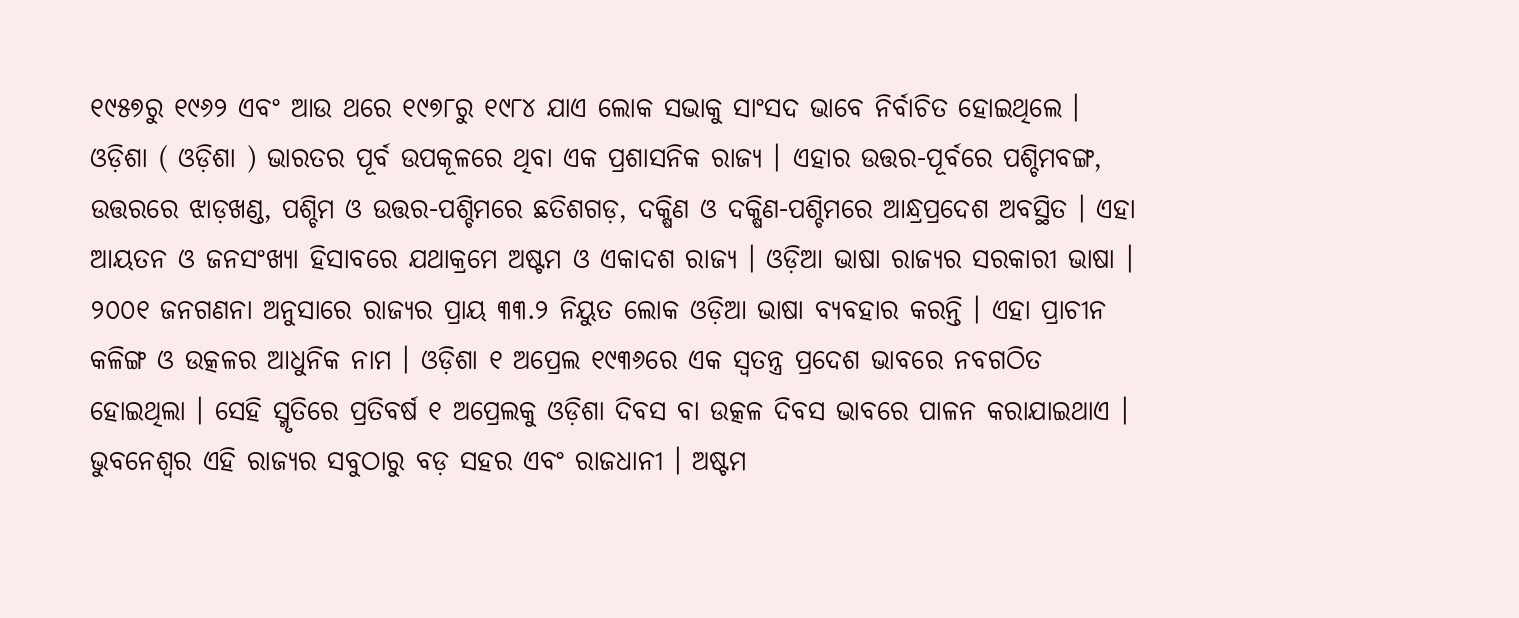୧୯୫୭ରୁ ୧୯୬୨ ଏବଂ ଆଉ ଥରେ ୧୯୭୮ରୁ ୧୯୮୪ ଯାଏ ଲୋକ ସଭାକୁ ସାଂସଦ ଭାବେ ନିର୍ବାଚିତ ହୋଇଥିଲେ ।
ଓଡ଼ିଶା ( ଓଡ଼ିଶା ) ଭାରତର ପୂର୍ବ ଉପକୂଳରେ ଥିବା ଏକ ପ୍ରଶାସନିକ ରାଜ୍ୟ । ଏହାର ଉତ୍ତର-ପୂର୍ବରେ ପଶ୍ଚିମବଙ୍ଗ, ଉତ୍ତରରେ ଝାଡ଼ଖଣ୍ଡ, ପଶ୍ଚିମ ଓ ଉତ୍ତର-ପଶ୍ଚିମରେ ଛତିଶଗଡ଼, ଦକ୍ଷିଣ ଓ ଦକ୍ଷିଣ-ପଶ୍ଚିମରେ ଆନ୍ଧ୍ରପ୍ରଦେଶ ଅବସ୍ଥିତ । ଏହା ଆୟତନ ଓ ଜନସଂଖ୍ୟା ହିସାବରେ ଯଥାକ୍ରମେ ଅଷ୍ଟମ ଓ ଏକାଦଶ ରାଜ୍ୟ । ଓଡ଼ିଆ ଭାଷା ରାଜ୍ୟର ସରକାରୀ ଭାଷା । ୨୦୦୧ ଜନଗଣନା ଅନୁସାରେ ରାଜ୍ୟର ପ୍ରାୟ ୩୩.୨ ନିୟୁତ ଲୋକ ଓଡ଼ିଆ ଭାଷା ବ୍ୟବହାର କରନ୍ତି । ଏହା ପ୍ରାଚୀନ କଳିଙ୍ଗ ଓ ଉତ୍କଳର ଆଧୁନିକ ନାମ । ଓଡ଼ିଶା ୧ ଅପ୍ରେଲ ୧୯୩୬ରେ ଏକ ସ୍ୱତନ୍ତ୍ର ପ୍ରଦେଶ ଭାବରେ ନବଗଠିତ ହୋଇଥିଲା । ସେହି ସ୍ମୃତିରେ ପ୍ରତିବର୍ଷ ୧ ଅପ୍ରେଲକୁ ଓଡ଼ିଶା ଦିବସ ବା ଉତ୍କଳ ଦିବସ ଭାବରେ ପାଳନ କରାଯାଇଥାଏ । ଭୁବନେଶ୍ୱର ଏହି ରାଜ୍ୟର ସବୁଠାରୁ ବଡ଼ ସହର ଏବଂ ରାଜଧାନୀ । ଅଷ୍ଟମ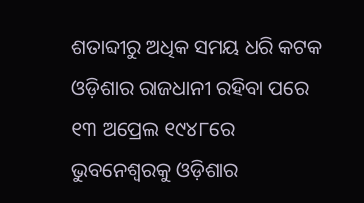ଶତାବ୍ଦୀରୁ ଅଧିକ ସମୟ ଧରି କଟକ ଓଡ଼ିଶାର ରାଜଧାନୀ ରହିବା ପରେ ୧୩ ଅପ୍ରେଲ ୧୯୪୮ରେ ଭୁବନେଶ୍ୱରକୁ ଓଡ଼ିଶାର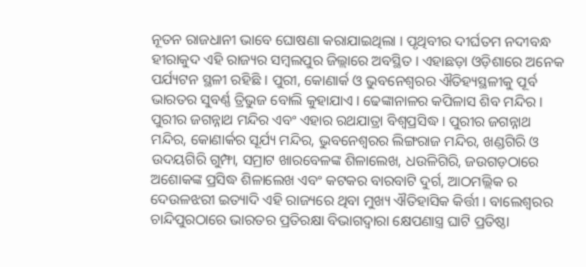ନୂତନ ରାଜଧାନୀ ଭାବେ ଘୋଷଣା କରାଯାଇଥିଲା । ପୃଥିବୀର ଦୀର୍ଘତମ ନଦୀବନ୍ଧ ହୀରାକୁଦ ଏହି ରାଜ୍ୟର ସମ୍ବଲପୁର ଜିଲ୍ଲାରେ ଅବସ୍ଥିତ । ଏହାଛଡ଼ା ଓଡ଼ିଶାରେ ଅନେକ ପର୍ଯ୍ୟଟନ ସ୍ଥଳୀ ରହିଛି । ପୁରୀ, କୋଣାର୍କ ଓ ଭୁବନେଶ୍ୱରର ଐତିହ୍ୟସ୍ଥଳୀକୁ ପୂର୍ବ ଭାରତର ସୁବର୍ଣ୍ଣ ତ୍ରିଭୁଜ ବୋଲି କୁହାଯାଏ । ଢେଙ୍କାନାଳର କପିଳାସ ଶିବ ମନ୍ଦିର । ପୁରୀର ଜଗନ୍ନାଥ ମନ୍ଦିର ଏବଂ ଏହାର ରଥଯାତ୍ରା ବିଶ୍ୱପ୍ରସିଦ୍ଧ । ପୁରୀର ଜଗନ୍ନାଥ ମନ୍ଦିର, କୋଣାର୍କର ସୂର୍ଯ୍ୟ ମନ୍ଦିର, ଭୁବନେଶ୍ୱରର ଲିଙ୍ଗରାଜ ମନ୍ଦିର, ଖଣ୍ଡଗିରି ଓ ଉଦୟଗିରି ଗୁମ୍ଫା, ସମ୍ରାଟ ଖାରବେଳଙ୍କ ଶିଳାଲେଖ, ଧଉଳିଗିରି, ଜଉଗଡ଼ଠାରେ ଅଶୋକଙ୍କ ପ୍ରସିଦ୍ଧ ଶିଳାଲେଖ ଏବଂ କଟକର ବାରବାଟି ଦୁର୍ଗ, ଆଠମଲ୍ଲିକ ର ଦେଉଳଝରୀ ଇତ୍ୟାଦି ଏହି ରାଜ୍ୟରେ ଥିବା ମୁଖ୍ୟ ଐତିହାସିକ କିର୍ତ୍ତୀ । ବାଲେଶ୍ୱରର ଚାନ୍ଦିପୁରଠାରେ ଭାରତର ପ୍ରତିରକ୍ଷା ବିଭାଗଦ୍ୱାରା କ୍ଷେପଣାସ୍ତ୍ର ଘାଟି ପ୍ରତିଷ୍ଠା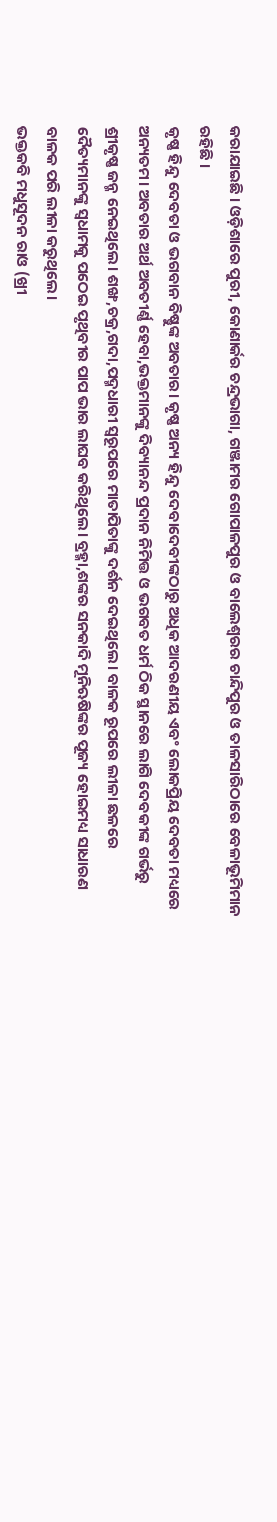କରାଯାଇଛି । ଓଡ଼ିଶାରେ ପୁରୀ, କୋଣାର୍କର ଚନ୍ଦ୍ରଭାଗା, ଗଞ୍ଜାମର ଗୋପାଳପୁର ଓ ବାଲେଶ୍ୱରର ଚାନ୍ଦିପୁର ଓ ତାଳସାରିଠାରେ ବେଳାଭୂମିମାନ ରହିଛି ।
କୃଷ୍ଣ ହିନ୍ଦୁ ଦେବତା ଓ ଭଗବାନ ବିଷ୍ଣୁଙ୍କ ଅବତାର। କୃଷ୍ଣ ଅନ୍ୟ ହିନ୍ଦୁ ଦେବାଦେବୀଙ୍କଠାରୁ ଅଧିକ ଆଦରଣୀୟ ଏବଂ ଲୋକପ୍ରିୟ ଦେବତା ମଧ୍ୟରେ ଅନ୍ୟତମ। ଅବତାର ଅର୍ଥ ଅବତୀର୍ଣ୍ଣ ହେବା,ଭକ୍ତମାନଙ୍କୁ ଦିବ୍ୟାନନ୍ଦ ପ୍ରଦାନ ନିମିତ୍ତ ଓ ଭଗବତ ଧର୍ମ ଠିକ ସ୍ଥାନରେ ଲାଗି ଦେବକୀଙ୍କ ଗର୍ଭରୁ ଶ୍ରୀକୃଷ୍ଣ ଜନ୍ମ ନେଇଥିଲେ। ଶଙ୍ଖ,ଚକ୍ର,ଗଦା,ପଦ୍ମଧାରୀ ସ୍ୱରୂପରେ ମାତାପିତାଙ୍କୁ ଦର୍ଶନ ଦେଇଥିଲେ। ବାଳକ ରୂପରେ ଲୀଳା ଛଳରେ ଦୈତ୍ୟମାନଙ୍କୁ ସ୍ୱଧାମକୁ ପଠେଇ ପୃଥିବୀର ପାପ ଭାର ଲାଘବ କରିଥିଲେ। ବ୍ରହ୍ମା,ଶଙ୍କର ସନକାଦି ମୂନିଋଷିଙ୍କର ପୂଜ୍ୟ ହୋଇମଧ୍ୟ ସାଧାରଣ ବାଳକ ପରି ଲୀଳା କରୁଥିଲେ।
ଭକ୍ତକବି ମଧୁସୂଦନ ରାଓ (ଖ୍ରୀ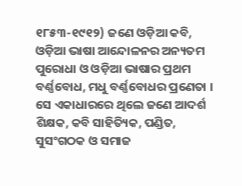୧୮୫୩-୧୯୧୨) ଜଣେ ଓଡ଼ିଆ କବି, ଓଡ଼ିଆ ଭାଷା ଆନ୍ଦୋଳନର ଅନ୍ୟତମ ପୁରୋଧା ଓ ଓଡ଼ିଆ ଭାଷାର ପ୍ରଥମ ବର୍ଣ୍ଣବୋଧ, ମଧୁ ବର୍ଣ୍ଣବୋଧର ପ୍ରଣେତା । ସେ ଏକାଧାରରେ ଥିଲେ ଜଣେ ଆଦର୍ଶ ଶିକ୍ଷକ, କବି ସାହିତ୍ୟିକ, ପଣ୍ଡିତ, ସୁସଂଗଠକ ଓ ସମାଜ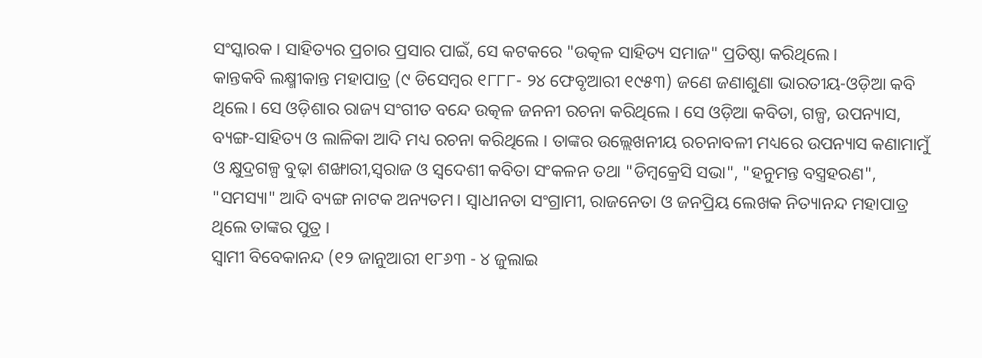ସଂସ୍କାରକ । ସାହିତ୍ୟର ପ୍ରଚାର ପ୍ରସାର ପାଇଁ, ସେ କଟକରେ "ଉତ୍କଳ ସାହିତ୍ୟ ସମାଜ" ପ୍ରତିଷ୍ଠା କରିଥିଲେ ।
କାନ୍ତକବି ଲକ୍ଷ୍ମୀକାନ୍ତ ମହାପାତ୍ର (୯ ଡିସେମ୍ବର ୧୮୮୮- ୨୪ ଫେବୃଆରୀ ୧୯୫୩) ଜଣେ ଜଣାଶୁଣା ଭାରତୀୟ-ଓଡ଼ିଆ କବି ଥିଲେ । ସେ ଓଡ଼ିଶାର ରାଜ୍ୟ ସଂଗୀତ ବନ୍ଦେ ଉତ୍କଳ ଜନନୀ ରଚନା କରିଥିଲେ । ସେ ଓଡ଼ିଆ କବିତା, ଗଳ୍ପ, ଉପନ୍ୟାସ, ବ୍ୟଙ୍ଗ-ସାହିତ୍ୟ ଓ ଲାଳିକା ଆଦି ମଧ୍ୟ ରଚନା କରିଥିଲେ । ତାଙ୍କର ଉଲ୍ଲେଖନୀୟ ରଚନାବଳୀ ମଧ୍ୟରେ ଉପନ୍ୟାସ କଣାମାମୁଁ ଓ କ୍ଷୁଦ୍ରଗଳ୍ପ ବୁଢ଼ା ଶଙ୍ଖାରୀ,ସ୍ୱରାଜ ଓ ସ୍ୱଦେଶୀ କବିତା ସଂକଳନ ତଥା "ଡିମ୍ବକ୍ରେସି ସଭା", "ହନୁମନ୍ତ ବସ୍ତ୍ରହରଣ", "ସମସ୍ୟା" ଆଦି ବ୍ୟଙ୍ଗ ନାଟକ ଅନ୍ୟତମ । ସ୍ୱାଧୀନତା ସଂଗ୍ରାମୀ, ରାଜନେତା ଓ ଜନପ୍ରିୟ ଲେଖକ ନିତ୍ୟାନନ୍ଦ ମହାପାତ୍ର ଥିଲେ ତାଙ୍କର ପୁତ୍ର ।
ସ୍ୱାମୀ ବିବେକାନନ୍ଦ (୧୨ ଜାନୁଆରୀ ୧୮୬୩ - ୪ ଜୁଲାଇ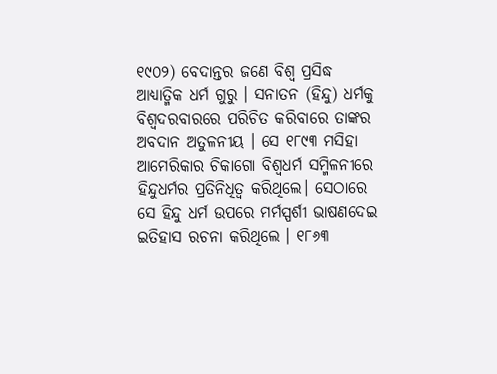୧୯୦୨) ବେଦାନ୍ତର ଜଣେ ବିଶ୍ୱ ପ୍ରସିଦ୍ଧ ଆଧ୍ୟାତ୍ମିକ ଧର୍ମ ଗୁରୁ । ସନାତନ (ହିନ୍ଦୁ) ଧର୍ମକୁ ବିଶ୍ୱଦରବାରରେ ପରିଚିତ କରିବାରେ ତାଙ୍କର ଅବଦାନ ଅତୁଳନୀୟ । ସେ ୧୮୯୩ ମସିହା ଆମେରିକାର ଚିକାଗୋ ବିଶ୍ୱଧର୍ମ ସମ୍ମିଳନୀରେ ହିନ୍ଦୁଧର୍ମର ପ୍ରତିନିଧିତ୍ୱ କରିଥିଲେ। ସେଠାରେ ସେ ହିନ୍ଦୁ ଧର୍ମ ଉପରେ ମର୍ମସ୍ପର୍ଶୀ ଭାଷଣଦେଇ ଇତିହାସ ରଚନା କରିଥିଲେ । ୧୮୬୩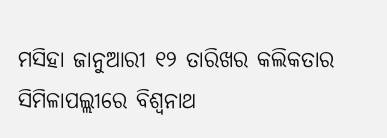ମସିହା ଜାନୁଆରୀ ୧୨ ତାରିଖର କଲିକତାର ସିମିଳାପଲ୍ଲୀରେ ବିଶ୍ୱନାଥ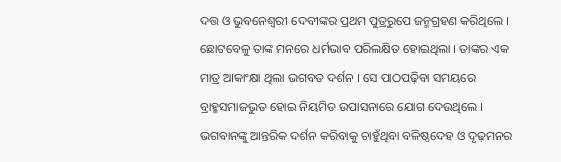ଦତ୍ତ ଓ ଭୁବନେଶ୍ୱରୀ ଦେବୀଙ୍କର ପ୍ରଥମ ପୁତ୍ରରୁପେ ଜନ୍ମଗ୍ରହଣ କରିଥିଲେ । ଛୋଟବେଳୁ ତାଙ୍କ ମନରେ ଧର୍ମଭାବ ପରିଲକ୍ଷିତ ହୋଇଥିଲା । ତାଙ୍କର ଏକ ମାତ୍ର ଆକାଂକ୍ଷା ଥିଲା ଭଗବତ ଦର୍ଶନ । ସେ ପାଠପଢ଼ିବା ସମୟରେ ବ୍ରାହ୍ମସମାଜଭୁତ ହୋଇ ନିୟମିତ ଉପାସନାରେ ଯୋଗ ଦେଉଥିଲେ । ଭଗବାନଙ୍କୁ ଆନ୍ତରିକ ଦର୍ଶନ କରିବାକୁ ଚାହୁଁଥିବା ବଳିଷ୍ଠଦେହ ଓ ଦୃଢ଼ମନର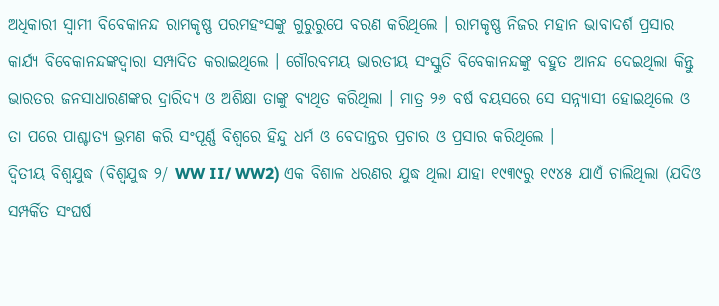ଅଧିକାରୀ ସ୍ୱାମୀ ବିବେକାନନ୍ଦ ରାମକୃଷ୍ଣ ପରମହଂସଙ୍କୁ ଗୁରୁରୁପେ ବରଣ କରିଥିଲେ । ରାମକୃଷ୍ଣ ନିଜର ମହାନ ଭାବାଦର୍ଶ ପ୍ରସାର କାର୍ଯ୍ୟ ବିବେକାନନ୍ଦଙ୍କଦ୍ୱାରା ସମ୍ପାଦିତ କରାଇଥିଲେ । ଗୌରବମୟ ଭାରତୀୟ ସଂସ୍କୁତି ବିବେକାନନ୍ଦଙ୍କୁ ବହୁତ ଆନନ୍ଦ ଦେଇଥିଲା କିନ୍ତୁ ଭାରତର ଜନସାଧାରଣଙ୍କର ଦ୍ରାରିଦ୍ୟ ଓ ଅଶିକ୍ଷା ତାଙ୍କୁ ବ୍ୟଥିତ କରିଥିଲା । ମାତ୍ର ୨୬ ବର୍ଷ ବୟସରେ ସେ ସନ୍ନ୍ୟାସୀ ହୋଇଥିଲେ ଓ ତା ପରେ ପାଶ୍ଚାତ୍ୟ ଭ୍ରମଣ କରି ସଂପୂର୍ଣ୍ଣ ବିଶ୍ୱରେ ହିନ୍ଦୁ ଧର୍ମ ଓ ବେଦାନ୍ତର ପ୍ରଚାର ଓ ପ୍ରସାର କରିଥିଲେ ।
ଦ୍ୱିତୀୟ ବିଶ୍ୱଯୁଦ୍ଧ (ବିଶ୍ୱଯୁଦ୍ଧ ୨/ WW II/ WW2) ଏକ ବିଶାଳ ଧରଣର ଯୁଦ୍ଧ ଥିଲା ଯାହା ୧୯୩୯ରୁ ୧୯୪୫ ଯାଏଁ ଚାଲିଥିଲା (ଯଦିଓ ସମ୍ପର୍କିତ ସଂଘର୍ଷ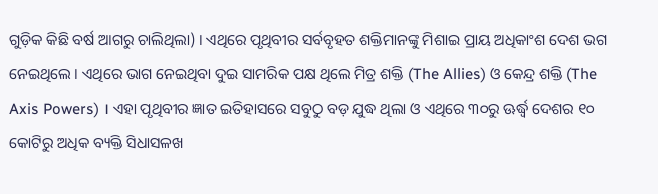ଗୁଡ଼ିକ କିଛି ବର୍ଷ ଆଗରୁ ଚାଲିଥିଲା) । ଏଥିରେ ପୃଥିବୀର ସର୍ବବୃହତ ଶକ୍ତିମାନଙ୍କୁ ମିଶାଇ ପ୍ରାୟ ଅଧିକାଂଶ ଦେଶ ଭଗ ନେଇଥିଲେ । ଏଥିରେ ଭାଗ ନେଇଥିବା ଦୁଇ ସାମରିକ ପକ୍ଷ ଥିଲେ ମିତ୍ର ଶକ୍ତି (The Allies) ଓ କେନ୍ଦ୍ର ଶକ୍ତି (The Axis Powers) । ଏହା ପୃଥିବୀର ଜ୍ଞାତ ଇତିହାସରେ ସବୁଠୁ ବଡ଼ ଯୁଦ୍ଧ ଥିଲା ଓ ଏଥିରେ ୩୦ରୁ ଊର୍ଦ୍ଧ୍ୱ ଦେଶର ୧୦ କୋଟିରୁ ଅଧିକ ବ୍ୟକ୍ତି ସିଧାସଳଖ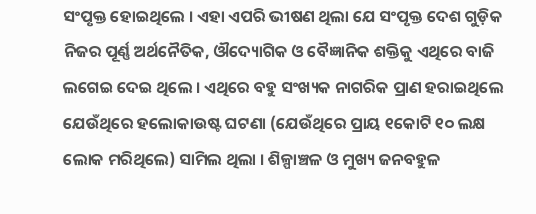ସଂପୃକ୍ତ ହୋଇଥିଲେ । ଏହା ଏପରି ଭୀଷଣ ଥିଲା ଯେ ସଂପୃକ୍ତ ଦେଶ ଗୁଡ଼ିକ ନିଜର ପୂର୍ଣ୍ଣ ଅର୍ଥନୈତିକ, ଔଦ୍ୟୋଗିକ ଓ ବୈଜ୍ଞାନିକ ଶକ୍ତିକୁ ଏଥିରେ ବାଜି ଲଗେଇ ଦେଇ ଥିଲେ । ଏଥିରେ ବହୁ ସଂଖ୍ୟକ ନାଗରିକ ପ୍ରାଣ ହରାଇଥିଲେ ଯେଉଁଥିରେ ହଲୋକାଉଷ୍ଟ ଘଟଣା (ଯେଉଁଥିରେ ପ୍ରାୟ ୧କୋଟି ୧୦ ଲକ୍ଷ ଲୋକ ମରିଥିଲେ) ସାମିଲ ଥିଲା । ଶିଳ୍ପାଞ୍ଚଳ ଓ ମୁଖ୍ୟ ଜନବହୁଳ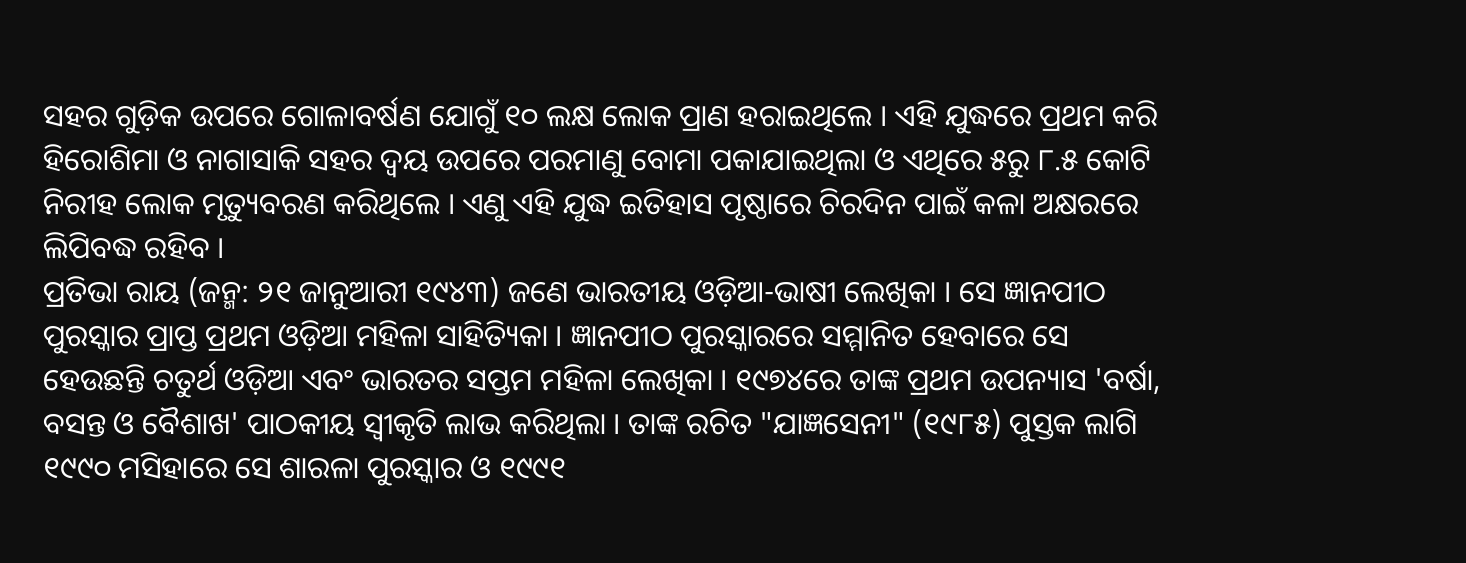ସହର ଗୁଡ଼ିକ ଉପରେ ଗୋଳାବର୍ଷଣ ଯୋଗୁଁ ୧୦ ଲକ୍ଷ ଲୋକ ପ୍ରାଣ ହରାଇଥିଲେ । ଏହି ଯୁଦ୍ଧରେ ପ୍ରଥମ କରି ହିରୋଶିମା ଓ ନାଗାସାକି ସହର ଦ୍ୱୟ ଉପରେ ପରମାଣୁ ବୋମା ପକାଯାଇଥିଲା ଓ ଏଥିରେ ୫ରୁ ୮.୫ କୋଟି ନିରୀହ ଲୋକ ମୃତ୍ୟୁବରଣ କରିଥିଲେ । ଏଣୁ ଏହି ଯୁଦ୍ଧ ଇତିହାସ ପୃଷ୍ଠାରେ ଚିରଦିନ ପାଇଁ କଳା ଅକ୍ଷରରେ ଲିପିବଦ୍ଧ ରହିବ ।
ପ୍ରତିଭା ରାୟ (ଜନ୍ମ: ୨୧ ଜାନୁଆରୀ ୧୯୪୩) ଜଣେ ଭାରତୀୟ ଓଡ଼ିଆ-ଭାଷୀ ଲେଖିକା । ସେ ଜ୍ଞାନପୀଠ ପୁରସ୍କାର ପ୍ରାପ୍ତ ପ୍ରଥମ ଓଡ଼ିଆ ମହିଳା ସାହିତ୍ୟିକା । ଜ୍ଞାନପୀଠ ପୁରସ୍କାରରେ ସମ୍ମାନିତ ହେବାରେ ସେ ହେଉଛନ୍ତି ଚତୁର୍ଥ ଓଡ଼ିଆ ଏବଂ ଭାରତର ସପ୍ତମ ମହିଳା ଲେଖିକା । ୧୯୭୪ରେ ତାଙ୍କ ପ୍ରଥମ ଉପନ୍ୟାସ 'ବର୍ଷା, ବସନ୍ତ ଓ ବୈଶାଖ' ପାଠକୀୟ ସ୍ୱୀକୃତି ଲାଭ କରିଥିଲା । ତାଙ୍କ ରଚିତ "ଯାଜ୍ଞସେନୀ" (୧୯୮୫) ପୁସ୍ତକ ଲାଗି ୧୯୯୦ ମସିହାରେ ସେ ଶାରଳା ପୁରସ୍କାର ଓ ୧୯୯୧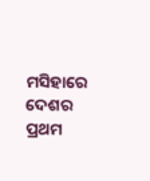ମସିହାରେ ଦେଶର ପ୍ରଥମ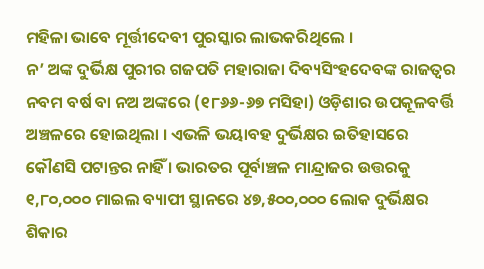ମହିଳା ଭାବେ ମୂର୍ତ୍ତୀଦେବୀ ପୁରସ୍କାର ଲାଭକରିଥିଲେ ।
ନ’ ଅଙ୍କ ଦୁର୍ଭିକ୍ଷ ପୁରୀର ଗଜପତି ମହାରାଜା ଦିବ୍ୟସିଂହଦେବଙ୍କ ରାଜତ୍ୱର ନବମ ବର୍ଷ ବା ନଅ ଅଙ୍କରେ (୧୮୬୬-୬୭ ମସିହା) ଓଡ଼ିଶାର ଉପକୂଳବର୍ତ୍ତି ଅଞ୍ଚଳରେ ହୋଇଥିଲା । ଏଭଳି ଭୟାବହ ଦୁର୍ଭିକ୍ଷର ଇତିହାସରେ କୌଣସି ପଟାନ୍ତର ନାହିଁ । ଭାରତର ପୂର୍ବାଞ୍ଚଳ ମାନ୍ଦ୍ରାଜର ଉତ୍ତରକୁ ୧,୮୦,୦୦୦ ମାଇଲ ବ୍ୟାପୀ ସ୍ଥାନରେ ୪୭,୫୦୦,୦୦୦ ଲୋକ ଦୁର୍ଭିକ୍ଷର ଶିକାର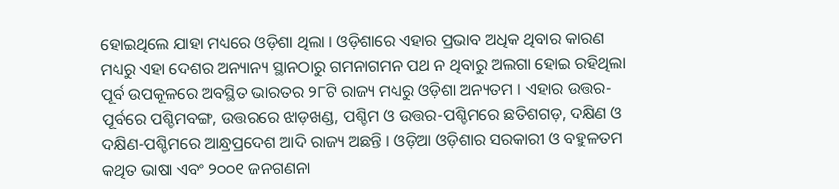ହୋଇଥିଲେ ଯାହା ମଧ୍ୟରେ ଓଡ଼ିଶା ଥିଲା । ଓଡ଼ିଶାରେ ଏହାର ପ୍ରଭାବ ଅଧିକ ଥିବାର କାରଣ ମଧ୍ୟରୁ ଏହା ଦେଶର ଅନ୍ୟାନ୍ୟ ସ୍ଥାନଠାରୁ ଗମନାଗମନ ପଥ ନ ଥିବାରୁ ଅଲଗା ହୋଇ ରହିଥିଲା
ପୂର୍ବ ଉପକୂଳରେ ଅବସ୍ଥିତ ଭାରତର ୨୮ଟି ରାଜ୍ୟ ମଧ୍ୟରୁ ଓଡ଼ିଶା ଅନ୍ୟତମ । ଏହାର ଉତ୍ତର-ପୂର୍ବରେ ପଶ୍ଚିମବଙ୍ଗ, ଉତ୍ତରରେ ଝାଡ଼ଖଣ୍ଡ, ପଶ୍ଚିମ ଓ ଉତ୍ତର-ପଶ୍ଚିମରେ ଛତିଶଗଡ଼, ଦକ୍ଷିଣ ଓ ଦକ୍ଷିଣ-ପଶ୍ଚିମରେ ଆନ୍ଧ୍ରପ୍ରଦେଶ ଆଦି ରାଜ୍ୟ ଅଛନ୍ତି । ଓଡ଼ିଆ ଓଡ଼ିଶାର ସରକାରୀ ଓ ବହୁଳତମ କଥିତ ଭାଷା ଏବଂ ୨୦୦୧ ଜନଗଣନା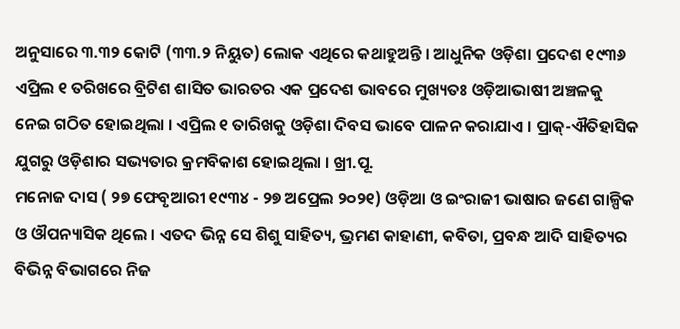ଅନୁସାରେ ୩.୩୨ କୋଟି (୩୩.୨ ନିୟୁତ) ଲୋକ ଏଥିରେ କଥାହୁଅନ୍ତି । ଆଧୁନିକ ଓଡ଼ିଶା ପ୍ରଦେଶ ୧୯୩୬ ଏପ୍ରିଲ ୧ ତରିଖରେ ବ୍ରିଟିଶ ଶାସିତ ଭାରତର ଏକ ପ୍ରଦେଶ ଭାବରେ ମୁଖ୍ୟତଃ ଓଡ଼ିଆଭାଷୀ ଅଞ୍ଚଳକୁ ନେଇ ଗଠିତ ହୋଇଥିଲା । ଏପ୍ରିଲ ୧ ତାରିଖକୁ ଓଡ଼ିଶା ଦିବସ ଭାବେ ପାଳନ କରାଯାଏ । ପ୍ରାକ୍-ଐତିହାସିକ ଯୁଗରୁ ଓଡ଼ିଶାର ସଭ୍ୟତାର କ୍ରମବିକାଶ ହୋଇଥିଲା । ଖ୍ରୀ.ପୂ.
ମନୋଜ ଦାସ ( ୨୭ ଫେବୃଆରୀ ୧୯୩୪ - ୨୭ ଅପ୍ରେଲ ୨୦୨୧) ଓଡ଼ିଆ ଓ ଇଂରାଜୀ ଭାଷାର ଜଣେ ଗାଳ୍ପିକ ଓ ଔପନ୍ୟାସିକ ଥିଲେ । ଏତଦ ଭିନ୍ନ ସେ ଶିଶୁ ସାହିତ୍ୟ, ଭ୍ରମଣ କାହାଣୀ, କବିତା, ପ୍ରବନ୍ଧ ଆଦି ସାହିତ୍ୟର ବିଭିନ୍ନ ବିଭାଗରେ ନିଜ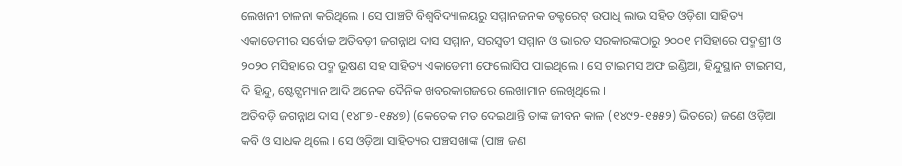ଲେଖନୀ ଚାଳନା କରିଥିଲେ । ସେ ପାଞ୍ଚଟି ବିଶ୍ୱବିଦ୍ୟାଳୟରୁ ସମ୍ମାନଜନକ ଡକ୍ଟରେଟ୍ ଉପାଧି ଲାଭ ସହିତ ଓଡ଼ିଶା ସାହିତ୍ୟ ଏକାଡେମୀର ସର୍ବୋଚ୍ଚ ଅତିବଡ଼ୀ ଜଗନ୍ନାଥ ଦାସ ସମ୍ମାନ, ସରସ୍ୱତୀ ସମ୍ମାନ ଓ ଭାରତ ସରକାରଙ୍କଠାରୁ ୨୦୦୧ ମସିହାରେ ପଦ୍ମଶ୍ରୀ ଓ ୨୦୨୦ ମସିହାରେ ପଦ୍ମ ଭୂଷଣ ସହ ସାହିତ୍ୟ ଏକାଡେମୀ ଫେଲୋସିପ ପାଇଥିଲେ । ସେ ଟାଇମସ ଅଫ ଇଣ୍ଡିଆ, ହିନ୍ଦୁସ୍ଥାନ ଟାଇମସ, ଦି ହିନ୍ଦୁ, ଷ୍ଟେଟ୍ସମ୍ୟାନ ଆଦି ଅନେକ ଦୈନିକ ଖବରକାଗଜରେ ଲେଖାମାନ ଲେଖିଥିଲେ ।
ଅତିବଡ଼ି ଜଗନ୍ନାଥ ଦାସ (୧୪୮୭-୧୫୪୭) (କେତେକ ମତ ଦେଇଥାନ୍ତି ତାଙ୍କ ଜୀବନ କାଳ (୧୪୯୨-୧୫୫୨) ଭିତରେ) ଜଣେ ଓଡ଼ିଆ କବି ଓ ସାଧକ ଥିଲେ । ସେ ଓଡ଼ିଆ ସାହିତ୍ୟର ପଞ୍ଚସଖାଙ୍କ (ପାଞ୍ଚ ଜଣ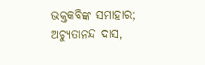ଭକ୍ତକବିଙ୍କ ସମାହାର; ଅଚ୍ୟୁତାନନ୍ଦ ଦାସ,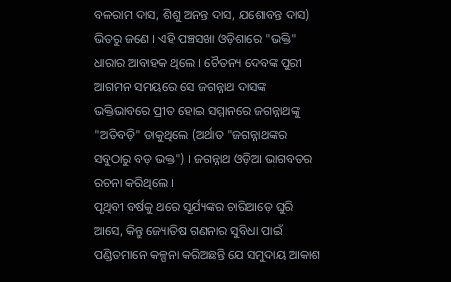ବଳରାମ ଦାସ, ଶିଶୁ ଅନନ୍ତ ଦାସ, ଯଶୋବନ୍ତ ଦାସ) ଭିତରୁ ଜଣେ । ଏହି ପଞ୍ଚସଖା ଓଡ଼ିଶାରେ "ଭକ୍ତି" ଧାରାର ଆବାହକ ଥିଲେ । ଚୈତନ୍ୟ ଦେବଙ୍କ ପୁରୀ ଆଗମନ ସମୟରେ ସେ ଜଗନ୍ନାଥ ଦାସଙ୍କ ଭକ୍ତିଭାବରେ ପ୍ରୀତ ହୋଇ ସମ୍ମାନରେ ଜଗନ୍ନାଥଙ୍କୁ "ଅତିବଡ଼ି" ଡାକୁଥିଲେ (ଅର୍ଥାତ "ଜଗନ୍ନାଥଙ୍କର ସବୁଠାରୁ ବଡ଼ ଭକ୍ତ") । ଜଗନ୍ନାଥ ଓଡ଼ିଆ ଭାଗବତର ରଚନା କରିଥିଲେ ।
ପୃଥିବୀ ବର୍ଷକୁ ଥରେ ସୂର୍ଯ୍ୟଙ୍କର ଚାରିଆଡ଼େ ଘୁରି ଆସେ, କିନ୍ତୁ ଜ୍ୟୋତିଷ ଗଣନାର ସୁବିଧା ପାଇଁ ପଣ୍ଡିତମାନେ କଳ୍ପନା କରିଅଛନ୍ତି ଯେ ସମୁଦାୟ ଆକାଶ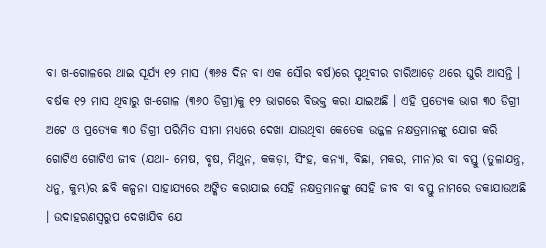ବା ଖ-ଗୋଳରେ ଥାଇ ସୂର୍ଯ୍ୟ ୧୨ ମାସ (୩୬୫ ଦିନ ବା ଏକ ସୌର ବର୍ଷ)ରେ ପୃଥିବୀର ଚାରିଆଡ଼େ ଥରେ ଘୁରି ଆସନ୍ତି । ବର୍ଷକ ୧୨ ମାସ ଥିବାରୁ ଖ-ଗୋଳ (୩୬୦ ଡିଗ୍ରୀ)କୁ ୧୨ ଭାଗରେ ବିଭକ୍ତ କରା ଯାଇଅଛି । ଏହି ପ୍ରତ୍ୟେକ ଭାଗ ୩୦ ଡିଗ୍ରୀ ଅଟେ ଓ ପ୍ରତ୍ୟେକ ୩୦ ଡିଗ୍ରୀ ପରିମିତ ସୀମା ମଧ୍ୟରେ ଦେଖା ଯାଉଥିବା କେତେକ ଉଜ୍ଜଳ ନକ୍ଷତ୍ରମାନଙ୍କୁ ଯୋଗ କରି ଗୋଟିଏ ଗୋଟିଏ ଜୀବ (ଯଥା- ମେଷ, ବୃଷ, ମିଥୁନ, କକଡ଼ା, ସିଂହ, କନ୍ୟା, ବିଛା, ମକର, ମୀନ)ର ବା ବସ୍ତୁ (ତୁଳାଯନ୍ତ୍ର, ଧନୁ, କୁମ୍ଭ)ର ଛବି କଳ୍ପନା ସାହାଯ୍ୟରେ ଅଙ୍କିତ କରାଯାଇ ସେହି ନକ୍ଷତ୍ରମାନଙ୍କୁ ସେହି ଜୀବ ବା ବସ୍ତୁ ନାମରେ ଡକାଯାଉଅଛି । ଉଦାହରଣସ୍ୱରୁପ ଦେଖାଯିବ ଯେ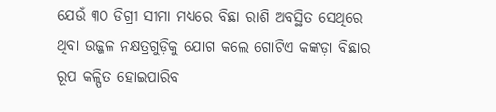ଯେଉଁ ୩୦ ଡିଗ୍ରୀ ସୀମା ମଧ୍ୟରେ ବିଛା ରାଶି ଅବସ୍ଥିତ ସେଥିରେ ଥିବା ଉଜ୍ଜଳ ନକ୍ଷତ୍ରଗୁଡ଼ିକୁ ଯୋଗ କଲେ ଗୋଟିଏ କଙ୍କଡ଼ା ବିଛାର ରୂପ କଳ୍ପିତ ହୋଇପାରିବ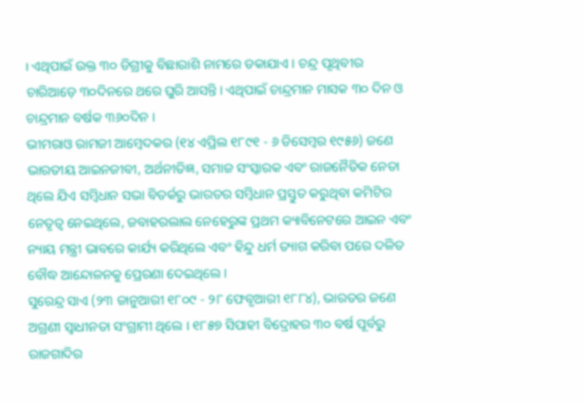। ଏଥିପାଇଁ ଉକ୍ତ ୩୦ ଡିଗ୍ରୀକୁ ବିଛାରାଶି ନାମରେ ଡକାଯାଏ । ଚନ୍ଦ୍ର ପୃଥିବୀର ଚାରିଆଡ଼େ ୩୦ଦିନରେ ଥରେ ଘୁରି ଆସନ୍ତି। ଏଥିପାଇଁ ଚାନ୍ଦ୍ରମାନ ମାସକ ୩୦ ଦିନ ଓ ଚାନ୍ଦ୍ରମାନ ବର୍ଷକ ୩୬୦ଦିନ ।
ଭୀମରାଓ ରାମଜୀ ଆମ୍ବେଦକର (୧୪ ଏପ୍ରିଲ ୧୮୯୧ - ୬ ଡିସେମ୍ବର ୧୯୫୬) ଜଣେ ଭାରତୀୟ ଆଇନଜୀବୀ, ଅର୍ଥନୀତିଜ୍ଞ, ସମାଜ ସଂସ୍କାରକ ଏବଂ ରାଜନୈତିକ ନେତା ଥିଲେ ଯିଏ ସମ୍ବିଧାନ ସଭା ବିତର୍କରୁ ଭାରତର ସମ୍ବିଧାନ ପ୍ରସ୍ତୁତ କରୁଥିବା କମିଟିର ନେତୃତ୍ୱ ନେଇଥିଲେ, ଜବାହରଲାଲ ନେହେରୁଙ୍କ ପ୍ରଥମ କ୍ୟାବିନେଟରେ ଆଇନ ଏବଂ ନ୍ୟାୟ ମନ୍ତ୍ରୀ ଭାବରେ କାର୍ଯ୍ୟ କରିଥିଲେ ଏବଂ ହିନ୍ଦୁ ଧର୍ମ ତ୍ୟାଗ କରିବା ପରେ ଦଳିତ ବୌଦ୍ଧ ଆନ୍ଦୋଳନକୁ ପ୍ରେରଣା ଦେଇଥିଲେ ।
ସୁରେନ୍ଦ୍ର ସାଏ (୨୩ ଜାନୁଆରୀ ୧୮୦୯ - ୨୮ ଫେବୃଆରୀ ୧୮୮୪), ଭାରତର ଜଣେ ଅଗ୍ରଣୀ ସ୍ୱାଧୀନତା ସଂଗ୍ରାମୀ ଥିଲେ । ୧୮୫୭ ସିପାହୀ ବିଦ୍ରୋହର ୩୦ ବର୍ଷ ପୂର୍ବରୁ ରାଜଗାଦିର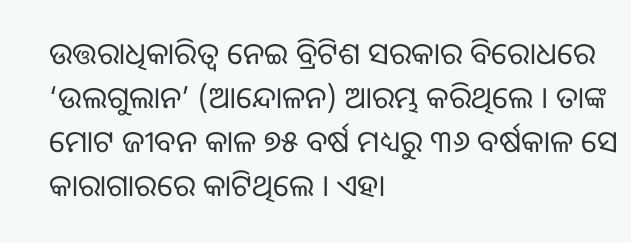ଉତ୍ତରାଧିକାରିତ୍ୱ ନେଇ ବ୍ରିଟିଶ ସରକାର ବିରୋଧରେ ‘ଉଲଗୁଲାନ’ (ଆନ୍ଦୋଳନ) ଆରମ୍ଭ କରିଥିଲେ । ତାଙ୍କ ମୋଟ ଜୀବନ କାଳ ୭୫ ବର୍ଷ ମଧ୍ୟରୁ ୩୬ ବର୍ଷକାଳ ସେ କାରାଗାରରେ କାଟିଥିଲେ । ଏହା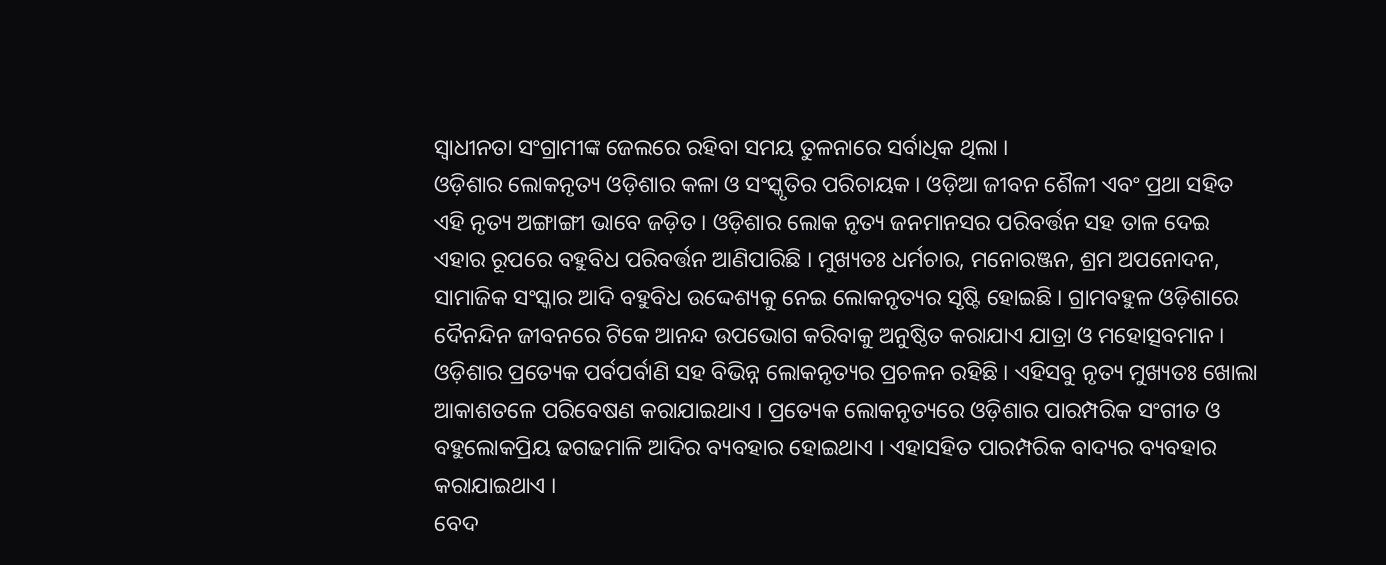ସ୍ୱାଧୀନତା ସଂଗ୍ରାମୀଙ୍କ ଜେଲରେ ରହିବା ସମୟ ତୁଳନାରେ ସର୍ବାଧିକ ଥିଲା ।
ଓଡ଼ିଶାର ଲୋକନୃତ୍ୟ ଓଡ଼ିଶାର କଳା ଓ ସଂସ୍କୃତିର ପରିଚାୟକ । ଓଡ଼ିଆ ଜୀବନ ଶୈଳୀ ଏବଂ ପ୍ରଥା ସହିତ ଏହି ନୃତ୍ୟ ଅଙ୍ଗାଙ୍ଗୀ ଭାବେ ଜଡ଼ିତ । ଓଡ଼ିଶାର ଲୋକ ନୃତ୍ୟ ଜନମାନସର ପରିବର୍ତ୍ତନ ସହ ତାଳ ଦେଇ ଏହାର ରୂପରେ ବହୁବିଧ ପରିବର୍ତ୍ତନ ଆଣିପାରିଛି । ମୁଖ୍ୟତଃ ଧର୍ମଚାର, ମନୋରଞ୍ଜନ, ଶ୍ରମ ଅପନୋଦନ, ସାମାଜିକ ସଂସ୍କାର ଆଦି ବହୁବିଧ ଉଦ୍ଦେଶ୍ୟକୁ ନେଇ ଲୋକନୃତ୍ୟର ସୃଷ୍ଟି ହୋଇଛି । ଗ୍ରାମବହୁଳ ଓଡ଼ିଶାରେ ଦୈନନ୍ଦିନ ଜୀବନରେ ଟିକେ ଆନନ୍ଦ ଉପଭୋଗ କରିବାକୁ ଅନୁଷ୍ଠିତ କରାଯାଏ ଯାତ୍ରା ଓ ମହୋତ୍ସବମାନ । ଓଡ଼ିଶାର ପ୍ରତ୍ୟେକ ପର୍ବପର୍ବାଣି ସହ ବିଭିନ୍ନ ଲୋକନୃତ୍ୟର ପ୍ରଚଳନ ରହିଛି । ଏହିସବୁ ନୃତ୍ୟ ମୁଖ୍ୟତଃ ଖୋଲା ଆକାଶତଳେ ପରିବେଷଣ କରାଯାଇଥାଏ । ପ୍ରତ୍ୟେକ ଲୋକନୃତ୍ୟରେ ଓଡ଼ିଶାର ପାରମ୍ପରିକ ସଂଗୀତ ଓ ବହୁଲୋକପ୍ରିୟ ଢଗଢମାଳି ଆଦିର ବ୍ୟବହାର ହୋଇଥାଏ । ଏହାସହିତ ପାରମ୍ପରିକ ବାଦ୍ୟର ବ୍ୟବହାର କରାଯାଇଥାଏ ।
ବେଦ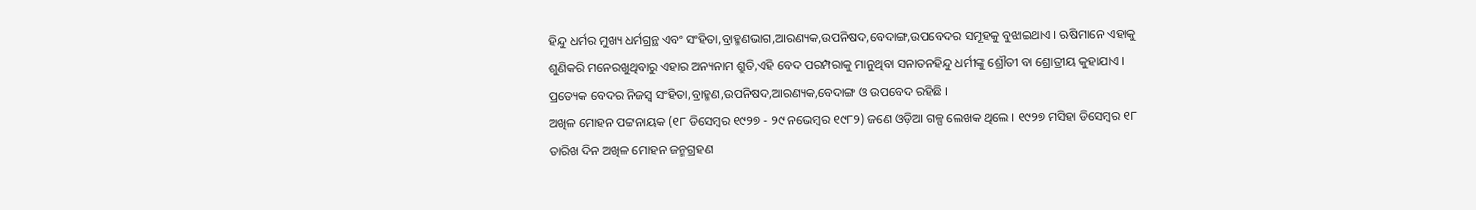ହିନ୍ଦୁ ଧର୍ମର ମୁଖ୍ୟ ଧର୍ମଗ୍ରନ୍ଥ ଏବଂ ସଂହିତା,ବ୍ରାହ୍ମଣଭାଗ,ଆରଣ୍ୟକ,ଉପନିଷଦ,ବେଦାଙ୍ଗ,ଉପବେଦର ସମୂହକୁ ବୁଝାଇଥାଏ । ଋଷିମାନେ ଏହାକୁ ଶୁଣିକରି ମନେରଖୁଥିବାରୁ ଏହାର ଅନ୍ୟନାମ ଶ୍ରୁତି,ଏହି ବେଦ ପରମ୍ପରାକୁ ମାନୁଥିବା ସନାତନହିନ୍ଦୁ ଧର୍ମୀଙ୍କୁ ଶ୍ରୌତୀ ବା ଶ୍ରୋତ୍ରୀୟ କୁହାଯାଏ । ପ୍ରତ୍ୟେକ ବେଦର ନିଜସ୍ୱ ସଂହିତା,ବ୍ରାହ୍ମଣ,ଉପନିଷଦ,ଆରଣ୍ୟକ,ବେଦାଙ୍ଗ ଓ ଉପବେଦ ରହିଛି ।
ଅଖିଳ ମୋହନ ପଟ୍ଟନାୟକ (୧୮ ଡିସେମ୍ବର ୧୯୨୭ - ୨୯ ନଭେମ୍ବର ୧୯୮୨) ଜଣେ ଓଡ଼ିଆ ଗଳ୍ପ ଲେଖକ ଥିଲେ । ୧୯୨୭ ମସିହା ଡିସେମ୍ବର ୧୮ ତାରିଖ ଦିନ ଅଖିଳ ମୋହନ ଜନ୍ମଗ୍ରହଣ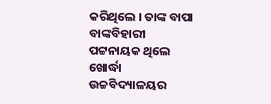କରିଥିଲେ । ତାଙ୍କ ବାପା ବାଙ୍କବିହାରୀ ପଟ୍ଟନାୟକ ଥିଲେ ଖୋର୍ଦ୍ଧା ଉଚ୍ଚବିଦ୍ୟାଳୟର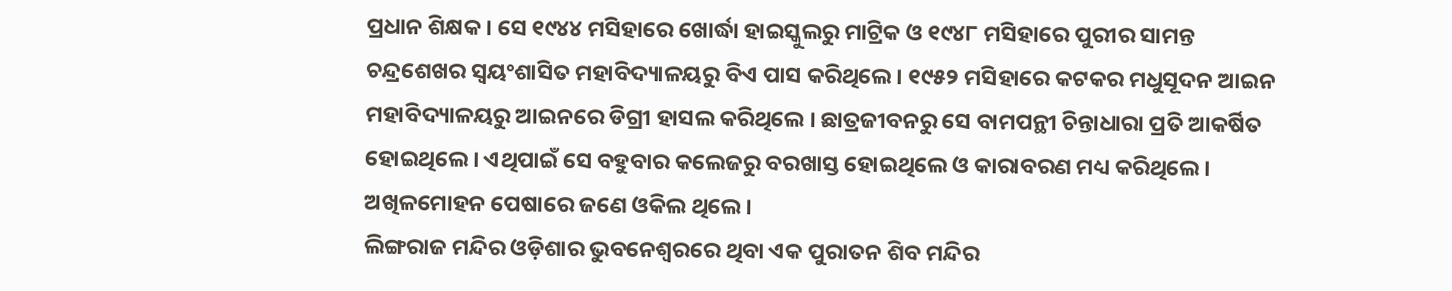ପ୍ରଧାନ ଶିକ୍ଷକ । ସେ ୧୯୪୪ ମସିହାରେ ଖୋର୍ଦ୍ଧା ହାଇସ୍କୁଲରୁ ମାଟ୍ରିକ ଓ ୧୯୪୮ ମସିହାରେ ପୁରୀର ସାମନ୍ତ ଚନ୍ଦ୍ରଶେଖର ସ୍ୱୟଂଶାସିତ ମହାବିଦ୍ୟାଳୟରୁ ବିଏ ପାସ କରିଥିଲେ । ୧୯୫୨ ମସିହାରେ କଟକର ମଧୁସୂଦନ ଆଇନ ମହାବିଦ୍ୟାଳୟରୁ ଆଇନରେ ଡିଗ୍ରୀ ହାସଲ କରିଥିଲେ । ଛାତ୍ରଜୀବନରୁ ସେ ବାମପନ୍ଥୀ ଚିନ୍ତାଧାରା ପ୍ରତି ଆକର୍ଷିତ ହୋଇଥିଲେ । ଏଥିପାଇଁ ସେ ବହୁବାର କଲେଜରୁ ବରଖାସ୍ତ ହୋଇଥିଲେ ଓ କାରାବରଣ ମଧ୍ୟ କରିଥିଲେ । ଅଖିଳମୋହନ ପେଷାରେ ଜଣେ ଓକିଲ ଥିଲେ ।
ଲିଙ୍ଗରାଜ ମନ୍ଦିର ଓଡ଼ିଶାର ଭୁବନେଶ୍ୱରରେ ଥିବା ଏକ ପୁରାତନ ଶିବ ମନ୍ଦିର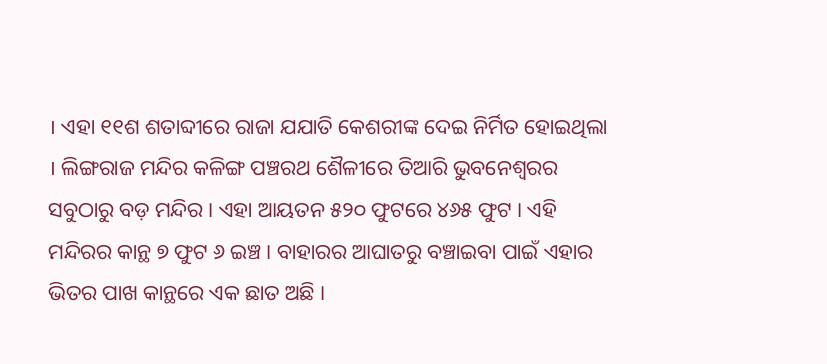। ଏହା ୧୧ଶ ଶତାବ୍ଦୀରେ ରାଜା ଯଯାତି କେଶରୀଙ୍କ ଦେଇ ନିର୍ମିତ ହୋଇଥିଲା । ଲିଙ୍ଗରାଜ ମନ୍ଦିର କଳିଙ୍ଗ ପଞ୍ଚରଥ ଶୈଳୀରେ ତିଆରି ଭୁବନେଶ୍ୱରର ସବୁଠାରୁ ବଡ଼ ମନ୍ଦିର । ଏହା ଆୟତନ ୫୨୦ ଫୁଟରେ ୪୬୫ ଫୁଟ । ଏହି ମନ୍ଦିରର କାନ୍ଥ ୭ ଫୁଟ ୬ ଇଞ୍ଚ । ବାହାରର ଆଘାତରୁ ବଞ୍ଚାଇବା ପାଇଁ ଏହାର ଭିତର ପାଖ କାନ୍ଥରେ ଏକ ଛାତ ଅଛି ।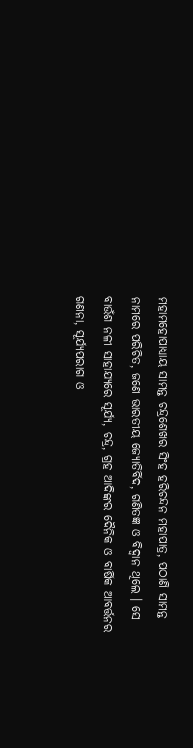ମହାମହୋପାଧ୍ୟାୟ ସାମନ୍ତ ଚନ୍ଦ୍ରଶେଖର ସିଂହ ହରିଚନ୍ଦନ ମହାପାତ୍ର, ପଠାଣି ସାମନ୍ତ ନାମରେ ପରିଚିତ, ଜଣେ ଭାରତୀୟ ଜ୍ୟୋତିର୍ବିଦ, ଗଣିତଜ୍ଞ ଓ ବିଦ୍ୱାନ ଥିଲେ । ସେ ବାଉଁଶ ନଳୀ ସାହାଯ୍ୟରେ ସୂର୍ଯ୍ୟ, ଚନ୍ଦ୍ର, ଗ୍ରହ ଆଦିଙ୍କର ଦୈନିକ ଓ ବାର୍ଷିକ ଆବର୍ତ୍ତନର ଗଣନା, ସୂର୍ଯ୍ୟପରାଗ ଓ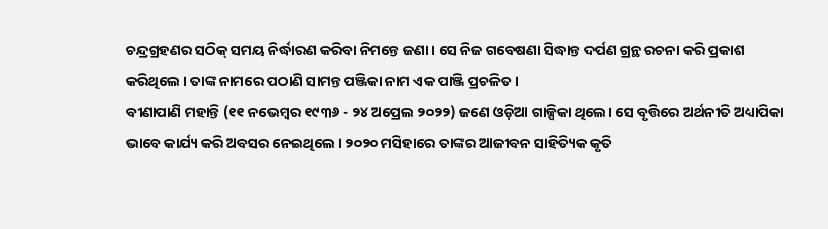ଚନ୍ଦ୍ରଗ୍ରହଣର ସଠିକ୍ ସମୟ ନିର୍ଦ୍ଧାରଣ କରିବା ନିମନ୍ତେ ଜଣା। ସେ ନିଜ ଗବେଷଣା ସିଦ୍ଧାନ୍ତ ଦର୍ପଣ ଗ୍ରନ୍ଥ ରଚନା କରି ପ୍ରକାଶ କରିଥିଲେ । ତାଙ୍କ ନାମରେ ପଠାଣି ସାମନ୍ତ ପଞ୍ଜିକା ନାମ ଏକ ପାଞ୍ଜି ପ୍ରଚଳିତ ।
ବୀଣାପାଣି ମହାନ୍ତି (୧୧ ନଭେମ୍ବର ୧୯୩୬ - ୨୪ ଅପ୍ରେଲ ୨୦୨୨) ଜଣେ ଓଡ଼ିଆ ଗାଳ୍ପିକା ଥିଲେ। ସେ ବୃତ୍ତିରେ ଅର୍ଥନୀତି ଅଧ୍ୟାପିକା ଭାବେ କାର୍ଯ୍ୟ କରି ଅବସର ନେଇଥିଲେ । ୨୦୨୦ ମସିହାରେ ତାଙ୍କର ଆଜୀବନ ସାହିତ୍ୟିକ କୃତି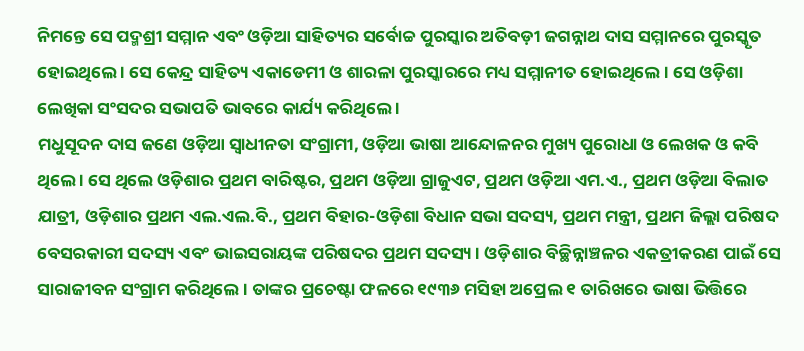ନିମନ୍ତେ ସେ ପଦ୍ମଶ୍ରୀ ସମ୍ମାନ ଏବଂ ଓଡ଼ିଆ ସାହିତ୍ୟର ସର୍ବୋଚ୍ଚ ପୁରସ୍କାର ଅତିବଡ଼ୀ ଜଗନ୍ନାଥ ଦାସ ସମ୍ମାନରେ ପୁରସ୍କୃତ ହୋଇଥିଲେ । ସେ କେନ୍ଦ୍ର ସାହିତ୍ୟ ଏକାଡେମୀ ଓ ଶାରଳା ପୁରସ୍କାରରେ ମଧ୍ୟ ସମ୍ମାନୀତ ହୋଇଥିଲେ । ସେ ଓଡ଼ିଶା ଲେଖିକା ସଂସଦର ସଭାପତି ଭାବରେ କାର୍ଯ୍ୟ କରିଥିଲେ ।
ମଧୁସୂଦନ ଦାସ ଜଣେ ଓଡ଼ିଆ ସ୍ୱାଧୀନତା ସଂଗ୍ରାମୀ, ଓଡ଼ିଆ ଭାଷା ଆନ୍ଦୋଳନର ମୁଖ୍ୟ ପୁରୋଧା ଓ ଲେଖକ ଓ କବି ଥିଲେ । ସେ ଥିଲେ ଓଡ଼ିଶାର ପ୍ରଥମ ବାରିଷ୍ଟର, ପ୍ରଥମ ଓଡ଼ିଆ ଗ୍ରାଜୁଏଟ, ପ୍ରଥମ ଓଡ଼ିଆ ଏମ.ଏ., ପ୍ରଥମ ଓଡ଼ିଆ ବିଲାତ ଯାତ୍ରୀ, ଓଡ଼ିଶାର ପ୍ରଥମ ଏଲ.ଏଲ.ବି., ପ୍ରଥମ ବିହାର-ଓଡ଼ିଶା ବିଧାନ ସଭା ସଦସ୍ୟ, ପ୍ରଥମ ମନ୍ତ୍ରୀ, ପ୍ରଥମ ଜିଲ୍ଲା ପରିଷଦ ବେସରକାରୀ ସଦସ୍ୟ ଏବଂ ଭାଇସରାୟଙ୍କ ପରିଷଦର ପ୍ରଥମ ସଦସ୍ୟ । ଓଡ଼ିଶାର ବିଚ୍ଛିନ୍ନାଞ୍ଚଳର ଏକତ୍ରୀକରଣ ପାଇଁ ସେ ସାରାଜୀବନ ସଂଗ୍ରାମ କରିଥିଲେ । ତାଙ୍କର ପ୍ରଚେଷ୍ଟା ଫଳରେ ୧୯୩୬ ମସିହା ଅପ୍ରେଲ ୧ ତାରିଖରେ ଭାଷା ଭିତ୍ତିରେ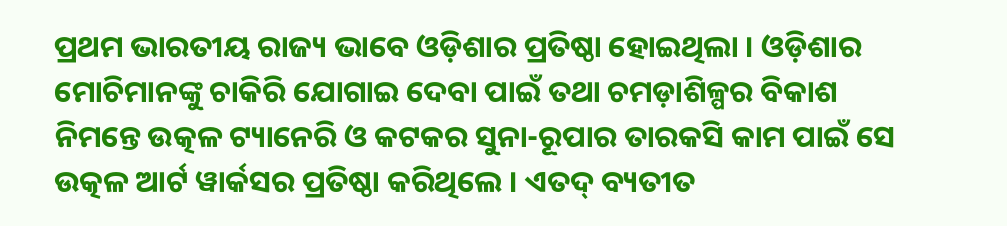ପ୍ରଥମ ଭାରତୀୟ ରାଜ୍ୟ ଭାବେ ଓଡ଼ିଶାର ପ୍ରତିଷ୍ଠା ହୋଇଥିଲା । ଓଡ଼ିଶାର ମୋଚିମାନଙ୍କୁ ଚାକିରି ଯୋଗାଇ ଦେବା ପାଇଁ ତଥା ଚମଡ଼ାଶିଳ୍ପର ବିକାଶ ନିମନ୍ତେ ଉତ୍କଳ ଟ୍ୟାନେରି ଓ କଟକର ସୁନା-ରୂପାର ତାରକସି କାମ ପାଇଁ ସେ ଉତ୍କଳ ଆର୍ଟ ୱାର୍କସର ପ୍ରତିଷ୍ଠା କରିଥିଲେ । ଏତଦ୍ ବ୍ୟତୀତ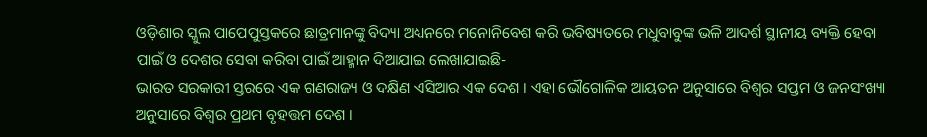ଓଡ଼ିଶାର ସ୍କୁଲ ପାପେପୁସ୍ତକରେ ଛାତ୍ରମାନଙ୍କୁ ବିଦ୍ୟା ଅଧ୍ୟନରେ ମନୋନିବେଶ କରି ଭବିଷ୍ୟତରେ ମଧୁବାବୁଙ୍କ ଭଳି ଆଦର୍ଶ ସ୍ଥାନୀୟ ବ୍ୟକ୍ତି ହେବା ପାଇଁ ଓ ଦେଶର ସେବା କରିବା ପାଇଁ ଆହ୍ମାନ ଦିଆଯାଇ ଲେଖାଯାଇଛି-
ଭାରତ ସରକାରୀ ସ୍ତରରେ ଏକ ଗଣରାଜ୍ୟ ଓ ଦକ୍ଷିଣ ଏସିଆର ଏକ ଦେଶ । ଏହା ଭୌଗୋଳିକ ଆୟତନ ଅନୁସାରେ ବିଶ୍ୱର ସପ୍ତମ ଓ ଜନସଂଖ୍ୟା ଅନୁସାରେ ବିଶ୍ୱର ପ୍ରଥମ ବୃହତ୍ତମ ଦେଶ ।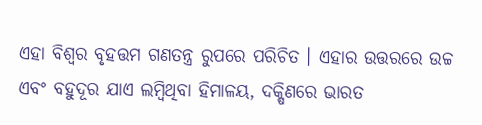ଏହା ବିଶ୍ୱର ବୃହତ୍ତମ ଗଣତନ୍ତ୍ର ରୁପରେ ପରିଚିତ । ଏହାର ଉତ୍ତରରେ ଉଚ୍ଚ ଏବଂ ବହୁଦୂର ଯାଏ ଲମ୍ବିଥିବା ହିମାଳୟ, ଦକ୍ଷିଣରେ ଭାରତ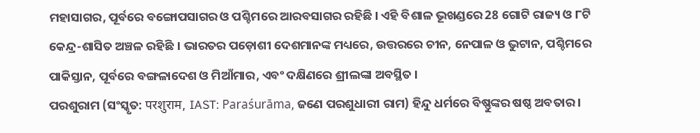ମହାସାଗର, ପୂର୍ବରେ ବଙ୍ଗୋପସାଗର ଓ ପଶ୍ଚିମରେ ଆରବସାଗର ରହିଛି । ଏହି ବିଶାଳ ଭୂଖଣ୍ଡରେ 28 ଗୋଟି ରାଜ୍ୟ ଓ ୮ଟି କେନ୍ଦ୍ର-ଶାସିତ ଅଞ୍ଚଳ ରହିଛି । ଭାରତର ପଡ଼ୋଶୀ ଦେଶମାନଙ୍କ ମଧ୍ୟରେ, ଉତ୍ତରରେ ଚୀନ, ନେପାଳ ଓ ଭୁଟାନ, ପଶ୍ଚିମରେ ପାକିସ୍ତାନ, ପୂର୍ବରେ ବଙ୍ଗଳାଦେଶ ଓ ମିଆଁମାର, ଏବଂ ଦକ୍ଷିଣରେ ଶ୍ରୀଲଙ୍କା ଅବସ୍ଥିତ ।
ପରଶୁରାମ (ସଂସ୍କୃତ: परशुराम, IAST: Paraśurāma, ଜଣେ ପରଶୁଧାରୀ ରାମ) ହିନ୍ଦୁ ଧର୍ମରେ ବିଷ୍ଣୁଙ୍କର ଷଷ୍ଠ ଅବତାର ।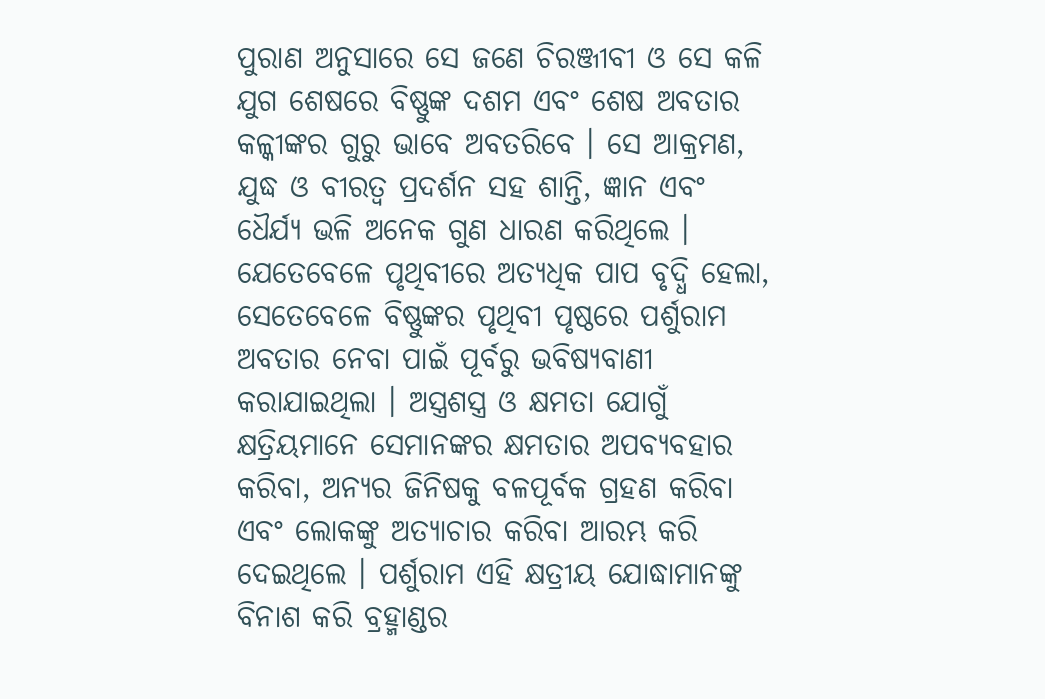ପୁରାଣ ଅନୁସାରେ ସେ ଜଣେ ଚିରଞ୍ଜୀବୀ ଓ ସେ କଳି ଯୁଗ ଶେଷରେ ବିଷ୍ଣୁଙ୍କ ଦଶମ ଏବଂ ଶେଷ ଅବତାର କଳ୍କୀଙ୍କର ଗୁରୁ ଭାବେ ଅବତରିବେ । ସେ ଆକ୍ରମଣ, ଯୁଦ୍ଧ ଓ ବୀରତ୍ୱ ପ୍ରଦର୍ଶନ ସହ ଶାନ୍ତି, ଜ୍ଞାନ ଏବଂ ଧୈର୍ଯ୍ୟ ଭଳି ଅନେକ ଗୁଣ ଧାରଣ କରିଥିଲେ । ଯେତେବେଳେ ପୃଥିବୀରେ ଅତ୍ୟଧିକ ପାପ ବୃଦ୍ଧି ହେଲା, ସେତେବେଳେ ବିଷ୍ଣୁଙ୍କର ପୃଥିବୀ ପୃଷ୍ଠରେ ପର୍ଶୁରାମ ଅବତାର ନେବା ପାଇଁ ପୂର୍ବରୁ ଭବିଷ୍ୟବାଣୀ କରାଯାଇଥିଲା । ଅସ୍ତ୍ରଶସ୍ତ୍ର ଓ କ୍ଷମତା ଯୋଗୁଁ କ୍ଷତ୍ରିୟମାନେ ସେମାନଙ୍କର କ୍ଷମତାର ଅପବ୍ୟବହାର କରିବା, ଅନ୍ୟର ଜିନିଷକୁ ବଳପୂର୍ବକ ଗ୍ରହଣ କରିବା ଏବଂ ଲୋକଙ୍କୁ ଅତ୍ୟାଚାର କରିବା ଆରମ୍ଭ କରି ଦେଇଥିଲେ । ପର୍ଶୁରାମ ଏହି କ୍ଷତ୍ରୀୟ ଯୋଦ୍ଧାମାନଙ୍କୁ ବିନାଶ କରି ବ୍ରହ୍ମାଣ୍ଡର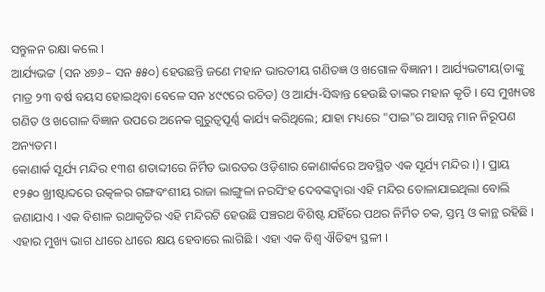ସନ୍ତୁଳନ ରକ୍ଷା କଲେ ।
ଆର୍ଯ୍ୟଭଟ୍ଟ (ସନ ୪୭୬– ସନ ୫୫୦) ହେଉଛନ୍ତି ଜଣେ ମହାନ ଭାରତୀୟ ଗଣିତଜ୍ଞ ଓ ଖଗୋଳ ବିଜ୍ଞାନୀ । ଆର୍ଯ୍ୟଭଟୀୟ(ତାଙ୍କୁ ମାତ୍ର ୨୩ ବର୍ଷ ବୟସ ହୋଇଥିବା ବେଳେ ସନ ୪୯୯ରେ ରଚିତ) ଓ ଆର୍ଯ୍ୟ-ସିଦ୍ଧାନ୍ତ ହେଉଛି ତାଙ୍କର ମହାନ କୃତି । ସେ ମୁଖ୍ୟତଃ ଗଣିତ ଓ ଖଗୋଳ ବିଜ୍ଞାନ ଉପରେ ଅନେକ ଗୁରୁତ୍ୱପୂର୍ଣ୍ଣ କାର୍ଯ୍ୟ କରିଥିଲେ; ଯାହା ମଧ୍ୟରେ "ପାଇ"ର ଆସନ୍ନ ମାନ ନିରୂପଣ ଅନ୍ୟତମ।
କୋଣାର୍କ ସୂର୍ଯ୍ୟ ମନ୍ଦିର ୧୩ଶ ଶତାବ୍ଦୀରେ ନିର୍ମିତ ଭାରତର ଓଡ଼ିଶାର କୋଣାର୍କରେ ଅବସ୍ଥିତ ଏକ ସୂର୍ଯ୍ୟ ମନ୍ଦିର ।) । ପ୍ରାୟ ୧୨୫୦ ଖ୍ରୀଷ୍ଟାବ୍ଦରେ ଉତ୍କଳର ଗଙ୍ଗବଂଶୀୟ ରାଜା ଲାଙ୍ଗୁଳା ନରସିଂହ ଦେବଙ୍କଦ୍ୱାରା ଏହି ମନ୍ଦିର ତୋଳାଯାଇଥିଲା ବୋଲି ଜଣାଯାଏ । ଏକ ବିଶାଳ ରଥାକୃତିର ଏହି ମନ୍ଦିରଟି ହେଉଛି ପଞ୍ଚରଥ ବିଶିଷ୍ଟ ଯହିଁରେ ପଥର ନିର୍ମିତ ଚକ, ସ୍ତମ୍ଭ ଓ କାନ୍ଥ ରହିଛି । ଏହାର ମୁଖ୍ୟ ଭାଗ ଧୀରେ ଧୀରେ କ୍ଷୟ ହେବାରେ ଲାଗିଛି । ଏହା ଏକ ବିଶ୍ୱ ଐତିହ୍ୟ ସ୍ଥଳୀ ।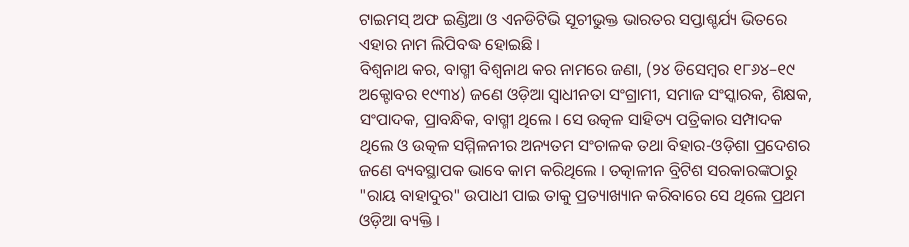ଟାଇମସ୍ ଅଫ ଇଣ୍ଡିଆ ଓ ଏନଡିଟିଭି ସୂଚୀଭୁକ୍ତ ଭାରତର ସପ୍ତାଶ୍ଚର୍ଯ୍ୟ ଭିତରେ ଏହାର ନାମ ଲିପିବଦ୍ଧ ହୋଇଛି ।
ବିଶ୍ୱନାଥ କର, ବାଗ୍ମୀ ବିଶ୍ୱନାଥ କର ନାମରେ ଜଣା, (୨୪ ଡିସେମ୍ବର ୧୮୬୪–୧୯ ଅକ୍ଟୋବର ୧୯୩୪) ଜଣେ ଓଡ଼ିଆ ସ୍ୱାଧୀନତା ସଂଗ୍ରାମୀ, ସମାଜ ସଂସ୍କାରକ, ଶିକ୍ଷକ, ସଂପାଦକ, ପ୍ରାବନ୍ଧିକ, ବାଗ୍ମୀ ଥିଲେ । ସେ ଉତ୍କଳ ସାହିତ୍ୟ ପତ୍ରିକାର ସମ୍ପାଦକ ଥିଲେ ଓ ଉତ୍କଳ ସମ୍ମିଳନୀର ଅନ୍ୟତମ ସଂଚାଳକ ତଥା ବିହାର-ଓଡ଼ିଶା ପ୍ରଦେଶର ଜଣେ ବ୍ୟବସ୍ଥାପକ ଭାବେ କାମ କରିଥିଲେ । ତତ୍କାଳୀନ ବ୍ରିଟିଶ ସରକାରଙ୍କଠାରୁ "ରାୟ ବାହାଦୁର" ଉପାଧୀ ପାଇ ତାକୁ ପ୍ରତ୍ୟାଖ୍ୟାନ କରିବାରେ ସେ ଥିଲେ ପ୍ରଥମ ଓଡ଼ିଆ ବ୍ୟକ୍ତି ।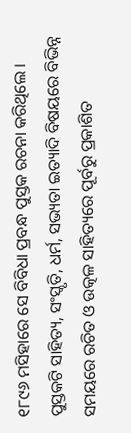୧୮୯୬ ମସିହାରେ ସେ ବିବିଧା ପ୍ରବନ୍ଧ ପୁସ୍ତକ ରଚନା କରିଥିଲେ । ପୁସ୍ତକଟି ସାହିତ୍ୟ, ସଂସ୍କୃତି, ଧର୍ମ, ସଭ୍ୟତା ଇତ୍ୟାଦି ବିଷୟରେ ବିଭିନ୍ନ ସମୟରେ ରଚିତ ଓ ଉତ୍କଳ ସାହିତ୍ୟରେ ପୂର୍ବରୁ ପ୍ରକାଶିତ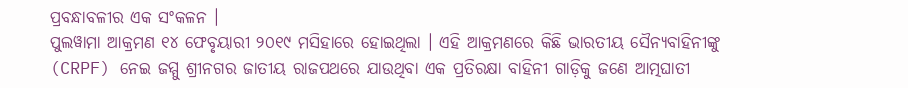ପ୍ରବନ୍ଧାବଳୀର ଏକ ସଂକଳନ ।
ପୁଲୱାମା ଆକ୍ରମଣ ୧୪ ଫେବୃୟାରୀ ୨୦୧୯ ମସିହାରେ ହୋଇଥିଲା । ଏହି ଆକ୍ରମଣରେ କିଛି ଭାରତୀୟ ସୈନ୍ୟବାହିନୀଙ୍କୁ (CRPF) ନେଇ ଜମ୍ମୁ ଶ୍ରୀନଗର ଜାତୀୟ ରାଜପଥରେ ଯାଉଥିବା ଏକ ପ୍ରତିରକ୍ଷା ବାହିନୀ ଗାଡ଼ିକୁ ଜଣେ ଆତ୍ମଘାତୀ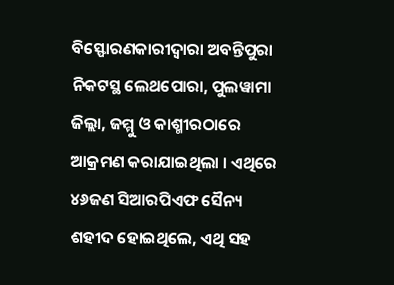ବିସ୍ଫୋରଣକାରୀଦ୍ୱାରା ଅବନ୍ତିପୁରା ନିକଟସ୍ଥ ଲେଥପୋରା, ପୁଲୱାମା ଜିଲ୍ଲା, ଜମ୍ମୁ ଓ କାଶ୍ମୀରଠାରେ ଆକ୍ରମଣ କରାଯାଇଥିଲା । ଏଥିରେ ୪୬ଜଣ ସିଆରପିଏଫ ସୈନ୍ୟ ଶହୀଦ ହୋଇଥିଲେ, ଏଥି ସହ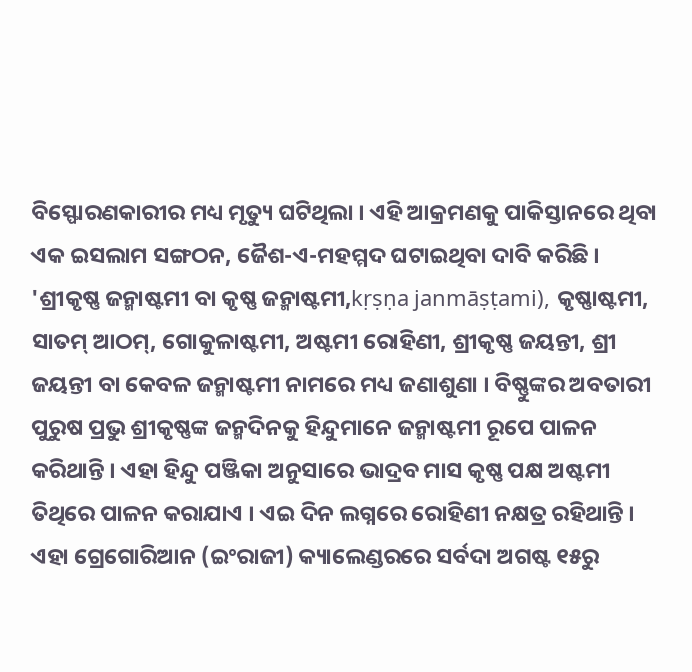ବିସ୍ଫୋରଣକାରୀର ମଧ୍ୟ ମୃତ୍ୟୁ ଘଟିଥିଲା । ଏହି ଆକ୍ରମଣକୁ ପାକିସ୍ତାନରେ ଥିବା ଏକ ଇସଲାମ ସଙ୍ଗଠନ, ଜୈଶ-ଏ-ମହମ୍ମଦ ଘଟାଇଥିବା ଦାବି କରିଛି ।
'ଶ୍ରୀକୃଷ୍ଣ ଜନ୍ମାଷ୍ଟମୀ ବା କୃଷ୍ଣ ଜନ୍ମାଷ୍ଟମୀ,kṛṣṇa janmāṣṭami), କୃଷ୍ଣାଷ୍ଟମୀ, ସାତମ୍ ଆଠମ୍, ଗୋକୁଳାଷ୍ଟମୀ, ଅଷ୍ଟମୀ ରୋହିଣୀ, ଶ୍ରୀକୃଷ୍ଣ ଜୟନ୍ତୀ, ଶ୍ରୀ ଜୟନ୍ତୀ ବା କେବଳ ଜନ୍ମାଷ୍ଟମୀ ନାମରେ ମଧ୍ୟ ଜଣାଶୁଣା । ବିଷ୍ଣୁଙ୍କର ଅବତାରୀ ପୁରୁଷ ପ୍ରଭୁ ଶ୍ରୀକୃଷ୍ଣଙ୍କ ଜନ୍ମଦିନକୁ ହିନ୍ଦୁମାନେ ଜନ୍ମାଷ୍ଟମୀ ରୂପେ ପାଳନ କରିଥାନ୍ତି । ଏହା ହିନ୍ଦୁ ପଞ୍ଜିକା ଅନୁସାରେ ଭାଦ୍ରବ ମାସ କୃଷ୍ଣ ପକ୍ଷ ଅଷ୍ଟମୀ ତିଥିରେ ପାଳନ କରାଯାଏ । ଏଇ ଦିନ ଲଗ୍ନରେ ରୋହିଣୀ ନକ୍ଷତ୍ର ରହିଥାନ୍ତି । ଏହା ଗ୍ରେଗୋରିଆନ (ଇଂରାଜୀ) କ୍ୟାଲେଣ୍ଡରରେ ସର୍ବଦା ଅଗଷ୍ଟ ୧୫ରୁ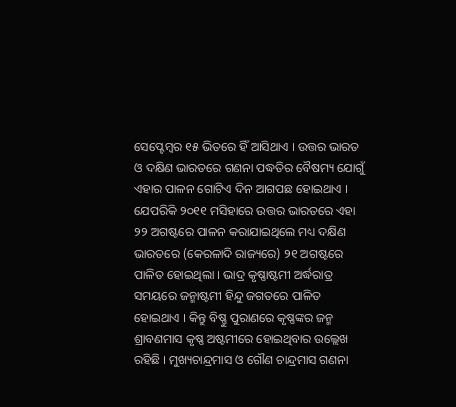ସେପ୍ଟେମ୍ବର ୧୫ ଭିତରେ ହିଁ ଆସିଥାଏ । ଉତ୍ତର ଭାରତ ଓ ଦକ୍ଷିଣ ଭାରତରେ ଗଣନା ପଦ୍ଧତିର ବୈଷମ୍ୟ ଯୋଗୁଁ ଏହାର ପାଳନ ଗୋଟିଏ ଦିନ ଆଗପଛ ହୋଇଥାଏ । ଯେପରିକି ୨୦୧୧ ମସିହାରେ ଉତ୍ତର ଭାରତରେ ଏହା ୨୨ ଅଗଷ୍ଟରେ ପାଳନ କରାଯାଇଥିଲେ ମଧ୍ୟ ଦକ୍ଷିଣ ଭାରତରେ (କେରଳାଦି ରାଜ୍ୟରେ) ୨୧ ଅଗଷ୍ଟରେ ପାଳିତ ହୋଇଥିଲା । ଭାଦ୍ର କୃଷ୍ଣାଷ୍ଟମୀ ଅର୍ଦ୍ଧରାତ୍ର ସମୟରେ ଜନ୍ମାଷ୍ଟମୀ ହିନ୍ଦୁ ଜଗତରେ ପାଳିତ ହୋଇଥାଏ । କିନ୍ତୁ ବିଷ୍ଣୁ ପୁରାଣରେ କୃଷ୍ଣଙ୍କର ଜନ୍ମ ଶ୍ରାବଣମାସ କୃଷ୍ଣ ଅଷ୍ଟମୀରେ ହୋଇଥିବାର ଉଲ୍ଲେଖ ରହିଛି । ମୁଖ୍ୟଚାନ୍ଦ୍ରମାସ ଓ ଗୌଣ ଚାନ୍ଦ୍ରମାସ ଗଣନା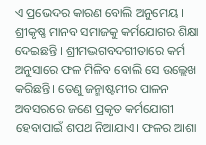ଏ ପ୍ରଭେଦର କାରଣ ବୋଲି ଅନୁମେୟ । ଶ୍ରୀକୃଷ୍ଣ ମାନବ ସମାଜକୁ କର୍ମଯୋଗର ଶିକ୍ଷା ଦେଇଛନ୍ତି । ଶ୍ରୀମଦ୍ଭଗବଦଗୀତାରେ କର୍ମ ଅନୁସାରେ ଫଳ ମିଳିବ ବୋଲି ସେ ଉଲ୍ଲେଖ କରିଛନ୍ତି। ତେଣୁ ଜନ୍ମାଷ୍ଟମୀର ପାଳନ ଅବସରରେ ଜଣେ ପ୍ରକୃତ କର୍ମଯୋଗୀ ହେବାପାଇଁ ଶପଥ ନିଆଯାଏ। ଫଳର ଆଶା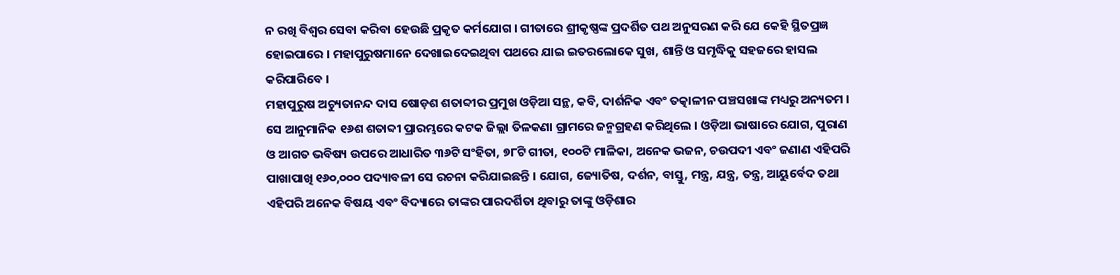ନ ରଖି ବିଶ୍ୱର ସେବା କରିବା ହେଉଛି ପ୍ରକୃତ କର୍ମଯୋଗ । ଗୀତାରେ ଶ୍ରୀକୃଷ୍ଣଙ୍କ ପ୍ରଦର୍ଶିତ ପଥ ଅନୁସରଣ କରି ଯେ କେହି ସ୍ଥିତପ୍ରଜ୍ଞ ହୋଇପାରେ । ମହାପୁରୁଷମାନେ ଦେଖାଇଦେଇଥିବା ପଥରେ ଯାଇ ଇତରଲୋକେ ସୁଖ, ଶାନ୍ତି ଓ ସମୃଦ୍ଧିକୁ ସହଜରେ ହାସଲ କରିପାରିବେ ।
ମହାପୁରୁଷ ଅଚ୍ୟୁତାନନ୍ଦ ଦାସ ଷୋଡ଼ଶ ଶତାବ୍ଦୀର ପ୍ରମୁଖ ଓଡ଼ିଆ ସନ୍ଥ, କବି, ଦାର୍ଶନିକ ଏବଂ ତତ୍କାଳୀନ ପଞ୍ଚସଖାଙ୍କ ମଧ୍ୟରୁ ଅନ୍ୟତମ । ସେ ଆନୁମାନିକ ୧୬ଶ ଶତାବ୍ଦୀ ପ୍ରାରମ୍ଭରେ କଟକ ଜିଲ୍ଲା ତିଳକଣା ଗ୍ରାମରେ ଜନ୍ମଗ୍ରହଣ କରିଥିଲେ । ଓଡ଼ିଆ ଭାଷାରେ ଯୋଗ, ପୁରାଣ ଓ ଆଗତ ଭବିଷ୍ୟ ଉପରେ ଆଧାରିତ ୩୬ଟି ସଂହିତା, ୭୮ଟି ଗୀତା, ୧୦୦ଟି ମାଳିକା, ଅନେକ ଭଜନ, ଚଉପଦୀ ଏବଂ ଜଣାଣ ଏହିପରି ପାଖାପାଖି ୧୬୦,୦୦୦ ପଦ୍ୟାବଳୀ ସେ ରଚନା କରିଯାଇଛନ୍ତି । ଯୋଗ, ଜ୍ୟୋତିଷ, ଦର୍ଶନ, ବାସ୍ତୁ, ମନ୍ତ୍ର, ଯନ୍ତ୍ର, ତନ୍ତ୍ର, ଆୟୁର୍ବେଦ ତଥା ଏହିପରି ଅନେକ ବିଷୟ ଏବଂ ବିଦ୍ୟାରେ ତାଙ୍କର ପାରଦର୍ଶିତା ଥିବାରୁ ତାଙ୍କୁ ଓଡ଼ିଶାର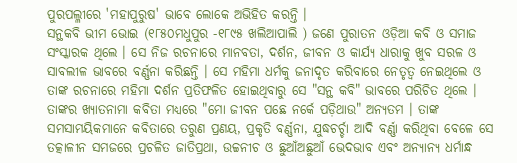ପୁରପଲ୍ଳୀରେ 'ମହାପୁରୁଷ' ଭାବେ ଲୋକେ ଅଭିହିତ କରନ୍ତି ।
ସନ୍ଥକବି ଭୀମ ଭୋଇ (୧୮୫୦ମଧୁପୁର -୧୮୯୫ ଖଲିଆପାଲି ) ଜଣେ ପୁରାତନ ଓଡ଼ିଆ କବି ଓ ସମାଜ ସଂସ୍କାରକ ଥିଲେ । ସେ ନିଜ ରଚନାରେ ମାନବତା, ଦର୍ଶନ, ଜୀବନ ଓ କାର୍ଯ୍ୟ ଧାରାକୁ ଖୁବ ସରଳ ଓ ସାବଲୀଳ ଭାବରେ ବର୍ଣ୍ଣନା କରିଛନ୍ତି । ସେ ମହିମା ଧର୍ମକୁ ଜନାଦୃତ କରିବାରେ ନେତୃତ୍ୱ ନେଇଥିଲେ ଓ ତାଙ୍କ ରଚନାରେ ମହିମା ଦର୍ଶନ ପ୍ରତିଫଳିତ ହୋଇଥିବାରୁ ସେ "ସନ୍ଥ କବି" ଭାବରେ ପରିଚିତ ଥିଲେ । ତାଙ୍କର ଖ୍ୟାତନାମା କବିତା ମଧ୍ୟରେ "ମୋ ଜୀବନ ପଛେ ନର୍କେ ପଡ଼ିଥାଉ" ଅନ୍ୟତମ । ତାଙ୍କ ସମସାମୟିକମାନେ କବିତାରେ ତରୁଣ ପ୍ରଣୟ, ପ୍ରକୃତି ବର୍ଣ୍ଣନା, ଯୁଦ୍ଧଚର୍ଚ୍ଚା ଆଦି ବର୍ଣ୍ଣା କରିଥିବା ବେଳେ ସେ ତତ୍କାଳୀନ ସମଜରେ ପ୍ରଚଳିତ ଜାତିପ୍ରଥା, ଉଚ୍ଚନୀଚ ଓ ଛୁଆଁଅଛୁଆଁ ଭେଦଭାବ ଏବଂ ଅନ୍ୟାନ୍ୟ ଧର୍ମାନ୍ଧ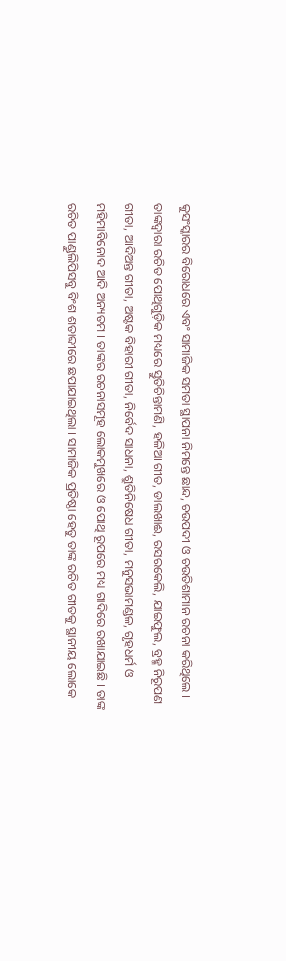କୁସଂସ୍କାରର ବିରୋଧରେ ଏବଂ ସାମାଜିକ ସମତା ସ୍ଥାପନା ନିମନ୍ତେ ଛାନ୍ଦ, ଚଉପଦୀ ଓ ଚଉତିଶାମାନ ରଚନା କରିଥିଲେ । ତାଙ୍କଦ୍ୱାରା ରଚିତ ପୋଥିଗୁଡ଼ିକ ମଧ୍ୟରେ ସ୍ତୁତିଚିନ୍ତାମଣି, ହଳିଆ ଗୀତ, ଡାଲଖାଈ, ରସରକେଲି, ଯାଇଫୁଲ, ବ୍ରହ୍ମ ନିରୂପଣ ଗୀତା, ଆଦିଅନ୍ତ ଗୀତା, ଅଷ୍ଟକ ବିହାରୀ ଗୀତା, ନିର୍ବେଦ ସାଧନା, ଶ୍ରୁତିନିଷେଧ ଗୀତା, ମନୁସଭାମଣ୍ଡଳ, ଗୃହଧର୍ମ ଓ ମହିମାବିନୋଦ ଆଦି ଅନ୍ୟତମ । ତାଙ୍କର ରଚନାସମୂହ ଲୋକମୁଖରେ ଓ ପୋଥି ରୂପରେ ମଧ୍ୟ ଗାଦିରେ ରଖାଯାଇଛି । ତାଙ୍କ ରଚିତ ପାଣ୍ଡୁଲିପିସବୁ ବିଂଶ ଶତାବ୍ଦୀରେ ଛପାଯାଇଥିଲା । ସାମାଜିକ ପ୍ରତିଷ୍ଠା ହେତୁ ତାଙ୍କ ରଚିତ ଗୀତକୁ ସ୍ଥାନୀୟ ଲୋକେ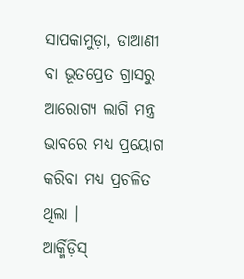ସାପକାମୁଡ଼ା, ଡାଆଣୀ ବା ଭୂତପ୍ରେତ ଗ୍ରାସରୁ ଆରୋଗ୍ୟ ଲାଗି ମନ୍ତ୍ର ଭାବରେ ମଧ୍ୟ ପ୍ରୟୋଗ କରିବା ମଧ୍ୟ ପ୍ରଚଳିତ ଥିଲା ।
ଆର୍କ୍ମିଡ଼ିସ୍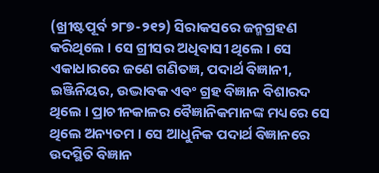(ଖ୍ରୀଷ୍ଟପୂର୍ବ ୨୮୭-୨୧୨) ସିରାକସରେ ଜନ୍ମଗ୍ରହଣ କରିଥିଲେ । ସେ ଗ୍ରୀସର ଅଧିବାସୀ ଥିଲେ । ସେ ଏକାଧାରରେ ଜଣେ ଗଣିତଜ୍ଞ, ପଦାର୍ଥ ବିଜ୍ଞାନୀ, ଇଞ୍ଜିନିୟର, ଉଦ୍ଭାବକ ଏବଂ ଗ୍ରହ ବିଜ୍ଞାନ ବିଶାରଦ ଥିଲେ । ପ୍ରାଚୀନକାଳର ବୈଜ୍ଞାନିକମାନଙ୍କ ମଧ୍ୟରେ ସେ ଥିଲେ ଅନ୍ୟତମ । ସେ ଆଧୁନିକ ପଦାର୍ଥ ବିଜ୍ଞାନରେ ଉଦସ୍ଥିତି ବିଜ୍ଞାନ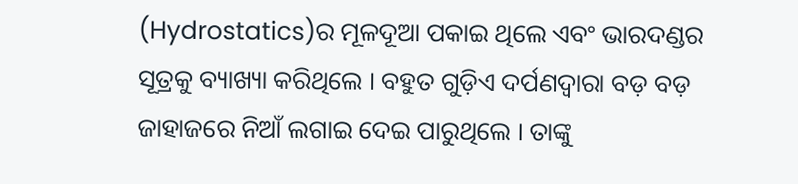(Hydrostatics)ର ମୂଳଦୂଆ ପକାଇ ଥିଲେ ଏବଂ ଭାରଦଣ୍ଡର ସୂତ୍ରକୁ ବ୍ୟାଖ୍ୟା କରିଥିଲେ । ବହୁତ ଗୁଡ଼ିଏ ଦର୍ପଣଦ୍ୱାରା ବଡ଼ ବଡ଼ ଜାହାଜରେ ନିଆଁ ଲଗାଇ ଦେଇ ପାରୁଥିଲେ । ତାଙ୍କୁ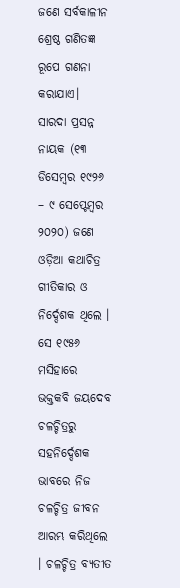ଜଣେ ସର୍ବକାଳୀନ ଶ୍ରେଷ୍ଠ ଗଣିତଜ୍ଞ ରୂପେ ଗଣନା କରାଯାଏ।
ସାରଦା ପ୍ରସନ୍ନ ନାୟକ (୧୩ ଡିସେମ୍ବର ୧୯୨୬ – ୯ ସେପ୍ଟେମ୍ବର ୨୦୨୦) ଜଣେ ଓଡ଼ିଆ କଥାଚିତ୍ର ଗୀତିକାର ଓ ନିର୍ଦ୍ଦେଶକ ଥିଲେ । ସେ ୧୯୫୬ ମସିହାରେ ଭକ୍ତକବି ଜୟଦେବ ଚଳଚ୍ଚିତ୍ରରୁ ସହନିର୍ଦ୍ଦେଶକ ଭାବରେ ନିଜ ଚଳଚ୍ଚିତ୍ର ଜୀବନ ଆରମ୍ଭ କରିଥିଲେ । ଚଳଚ୍ଚିତ୍ର ବ୍ୟତୀତ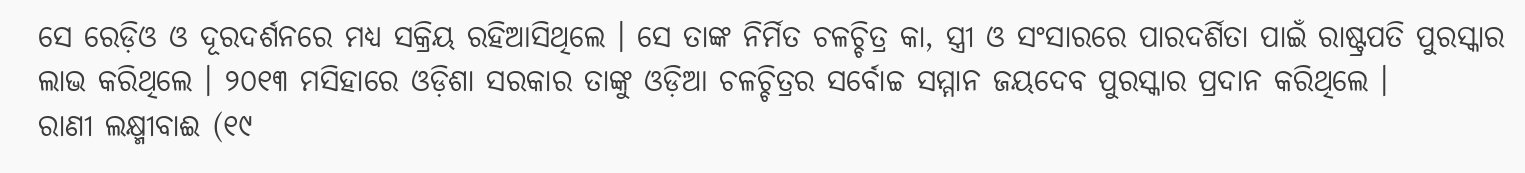ସେ ରେଡ଼ିଓ ଓ ଦୂରଦର୍ଶନରେ ମଧ୍ୟ ସକ୍ରିୟ ରହିଆସିଥିଲେ । ସେ ତାଙ୍କ ନିର୍ମିତ ଚଳଚ୍ଚିତ୍ର କା, ସ୍ତ୍ରୀ ଓ ସଂସାରରେ ପାରଦର୍ଶିତା ପାଇଁ ରାଷ୍ଟ୍ରପତି ପୁରସ୍କାର ଲାଭ କରିଥିଲେ । ୨୦୧୩ ମସିହାରେ ଓଡ଼ିଶା ସରକାର ତାଙ୍କୁ ଓଡ଼ିଆ ଚଳଚ୍ଚିତ୍ରର ସର୍ବୋଚ୍ଚ ସମ୍ମାନ ଜୟଦେବ ପୁରସ୍କାର ପ୍ରଦାନ କରିଥିଲେ ।
ରାଣୀ ଲକ୍ଷ୍ମୀବାଈ (୧୯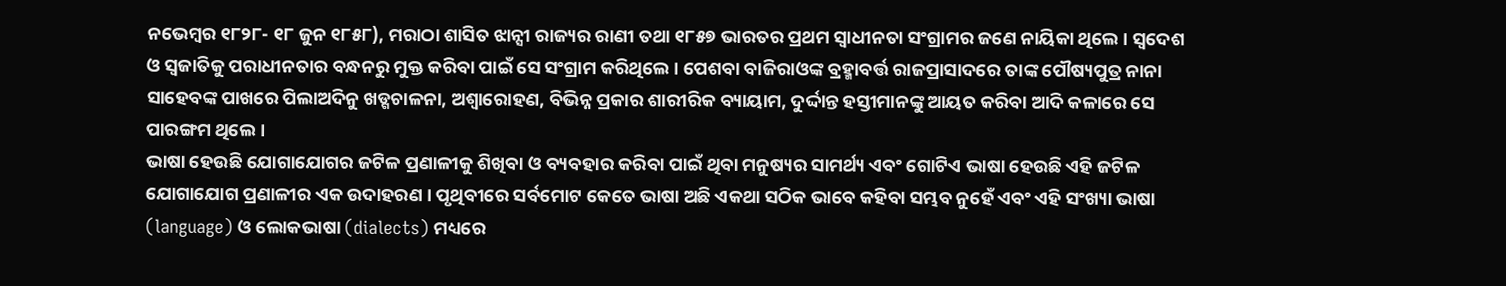ନଭେମ୍ବର ୧୮୨୮- ୧୮ ଜୁନ ୧୮୫୮), ମରାଠା ଶାସିତ ଝାନ୍ସୀ ରାଜ୍ୟର ରାଣୀ ତଥା ୧୮୫୭ ଭାରତର ପ୍ରଥମ ସ୍ୱାଧୀନତା ସଂଗ୍ରାମର ଜଣେ ନାୟିକା ଥିଲେ । ସ୍ୱଦେଶ ଓ ସ୍ୱଜାତିକୁ ପରାଧୀନତାର ବନ୍ଧନରୁ ମୁକ୍ତ କରିବା ପାଇଁ ସେ ସଂଗ୍ରାମ କରିଥିଲେ । ପେଶବା ବାଜିରାଓଙ୍କ ବ୍ରହ୍ମାବର୍ତ୍ତ ରାଜପ୍ରାସାଦରେ ତାଙ୍କ ପୌଷ୍ୟପୁତ୍ର ନାନା ସାହେବଙ୍କ ପାଖରେ ପିଲାଅଦିନୁ ଖଡ୍ଗଚାଳନା, ଅଶ୍ୱାରୋହଣ, ବିଭିନ୍ନ ପ୍ରକାର ଶାରୀରିକ ବ୍ୟାୟାମ, ଦୁର୍ଦ୍ଦାନ୍ତ ହସ୍ତୀମାନଙ୍କୁ ଆୟତ କରିବା ଆଦି କଳାରେ ସେ ପାରଙ୍ଗମ ଥିଲେ ।
ଭାଷା ହେଉଛି ଯୋଗାଯୋଗର ଜଟିଳ ପ୍ରଣାଳୀକୁ ଶିଖିବା ଓ ବ୍ୟବହାର କରିବା ପାଇଁ ଥିବା ମନୁଷ୍ୟର ସାମର୍ଥ୍ୟ ଏବଂ ଗୋଟିଏ ଭାଷା ହେଉଛି ଏହି ଜଟିଳ ଯୋଗାଯୋଗ ପ୍ରଣାଳୀର ଏକ ଉଦାହରଣ । ପୃଥିବୀରେ ସର୍ବମୋଟ କେତେ ଭାଷା ଅଛି ଏକଥା ସଠିକ ଭାବେ କହିବା ସମ୍ଭବ ନୁହେଁ ଏବଂ ଏହି ସଂଖ୍ୟା ଭାଷା (language) ଓ ଲୋକଭାଷା (dialects) ମଧ୍ୟରେ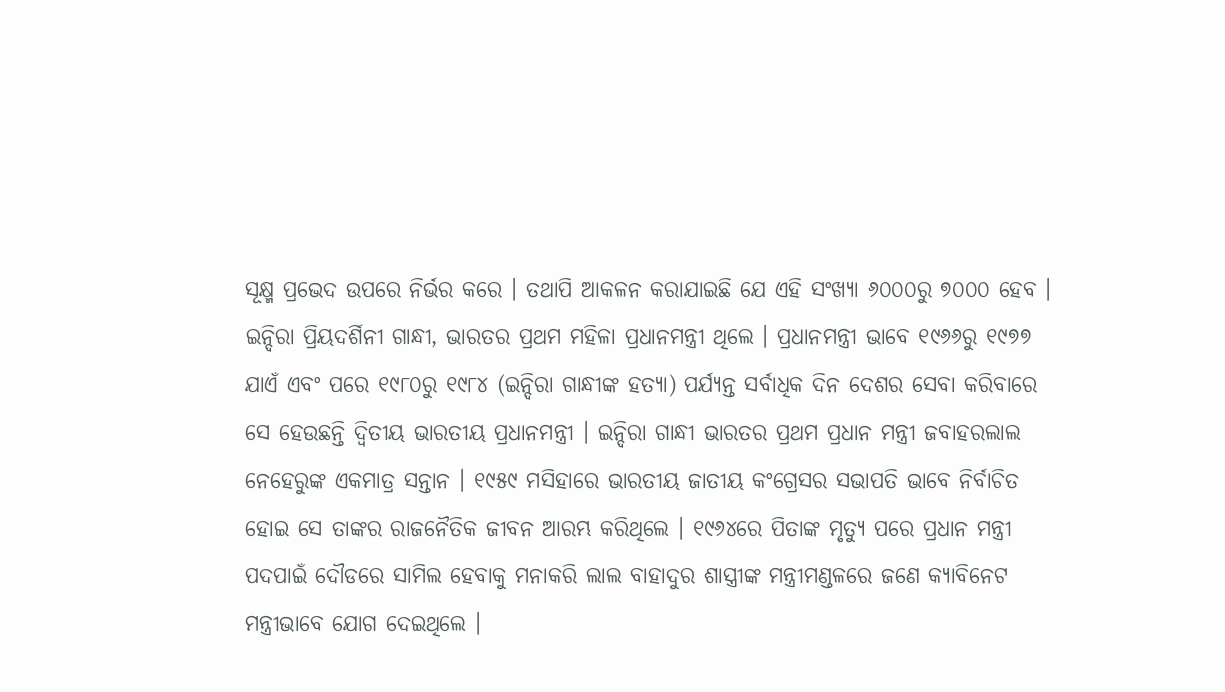ସୂକ୍ଷ୍ମ ପ୍ରଭେଦ ଉପରେ ନିର୍ଭର କରେ । ତଥାପି ଆକଳନ କରାଯାଇଛି ଯେ ଏହି ସଂଖ୍ୟା ୬୦୦୦ରୁ ୭୦୦୦ ହେବ ।
ଇନ୍ଦିରା ପ୍ରିୟଦର୍ଶିନୀ ଗାନ୍ଧୀ, ଭାରତର ପ୍ରଥମ ମହିଳା ପ୍ରଧାନମନ୍ତ୍ରୀ ଥିଲେ । ପ୍ରଧାନମନ୍ତ୍ରୀ ଭାବେ ୧୯୬୬ରୁ ୧୯୭୭ ଯାଏଁ ଏବଂ ପରେ ୧୯୮୦ରୁ ୧୯୮୪ (ଇନ୍ଦିରା ଗାନ୍ଧୀଙ୍କ ହତ୍ୟା) ପର୍ଯ୍ୟନ୍ତ ସର୍ବାଧିକ ଦିନ ଦେଶର ସେବା କରିବାରେ ସେ ହେଉଛନ୍ତି ଦ୍ୱିତୀୟ ଭାରତୀୟ ପ୍ରଧାନମନ୍ତ୍ରୀ । ଇନ୍ଦିରା ଗାନ୍ଧୀ ଭାରତର ପ୍ରଥମ ପ୍ରଧାନ ମନ୍ତ୍ରୀ ଜବାହରଲାଲ ନେହେରୁଙ୍କ ଏକମାତ୍ର ସନ୍ତାନ । ୧୯୫୯ ମସିହାରେ ଭାରତୀୟ ଜାତୀୟ କଂଗ୍ରେସର ସଭାପତି ଭାବେ ନିର୍ବାଚିତ ହୋଇ ସେ ତାଙ୍କର ରାଜନୈତିକ ଜୀବନ ଆରମ୍ଭ କରିଥିଲେ । ୧୯୬୪ରେ ପିତାଙ୍କ ମୃତ୍ୟୁ ପରେ ପ୍ରଧାନ ମନ୍ତ୍ରୀ ପଦପାଇଁ ଦୌଡରେ ସାମିଲ ହେବାକୁ ମନାକରି ଲାଲ ବାହାଦୁର ଶାସ୍ତ୍ରୀଙ୍କ ମନ୍ତ୍ରୀମଣ୍ଡଳରେ ଜଣେ କ୍ୟାବିନେଟ ମନ୍ତ୍ରୀଭାବେ ଯୋଗ ଦେଇଥିଲେ ।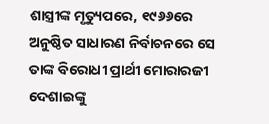ଶାସ୍ତ୍ରୀଙ୍କ ମୃତ୍ୟୁପରେ, ୧୯୬୬ରେ ଅନୁଷ୍ଠିତ ସାଧାରଣ ନିର୍ବାଚନରେ ସେ ତାଙ୍କ ବିରୋଧୀ ପ୍ରାର୍ଥୀ ମୋରାରଜୀ ଦେଶାଇଙ୍କୁ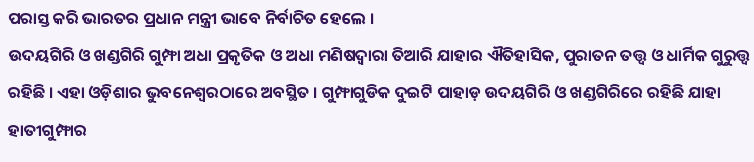ପରାସ୍ତ କରି ଭାରତର ପ୍ରଧାନ ମନ୍ତ୍ରୀ ଭାବେ ନିର୍ବାଚିତ ହେଲେ ।
ଉଦୟଗିରି ଓ ଖଣ୍ଡଗିରି ଗୁମ୍ଫା ଅଧା ପ୍ରକୃତିକ ଓ ଅଧା ମଣିଷଦ୍ୱାରା ତିଆରି ଯାହାର ଐତିହାସିକ, ପୁରାତନ ତତ୍ତ୍ୱ ଓ ଧାର୍ମିକ ଗୁରୁତ୍ତ୍ୱ ରହିଛି । ଏହା ଓଡ଼ିଶାର ଭୁବନେଶ୍ୱରଠାରେ ଅବସ୍ଥିତ । ଗୁମ୍ଫାଗୁଡିକ ଦୁଇଟି ପାହାଡ଼ ଉଦୟଗିରି ଓ ଖଣ୍ଡଗିରିରେ ରହିଛି ଯାହା ହାତୀଗୁମ୍ଫାର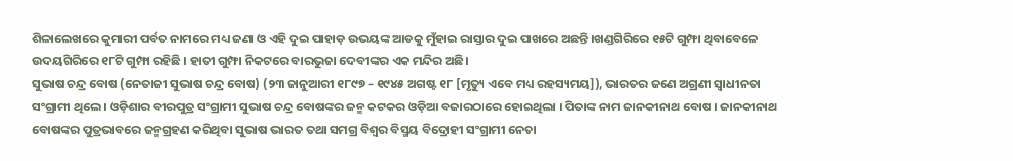ଶିଳାଲେଖରେ କୁମାରୀ ପର୍ବତ ନାମରେ ମଧ୍ୟ ଜଣା ଓ ଏହି ଦୁଇ ପାହାଡ଼ ଉଭୟଙ୍କ ଆଡକୁ ମୁଁହାଇ ରାସ୍ତାର ଦୁଇ ପାଖରେ ଅଛନ୍ତି ।ଖଣ୍ଡଗିରିରେ ୧୫ଟି ଗୁମ୍ଫା ଥିବାବେଳେ ଉଦୟଗିରିରେ ୧୮ଟି ଗୁମ୍ଫା ରହିଛି । ହାତୀ ଗୁମ୍ଫା ନିକଟରେ ବାରଭୁଜା ଦେବୀଙ୍କର ଏକ ମନ୍ଦିର ଅଛି।
ସୁଭାଷ ଚନ୍ଦ୍ର ବୋଷ (ନେତାଜୀ ସୁଭାଷ ଚନ୍ଦ୍ର ବୋଷ) (୨୩ ଜାନୁଆରୀ ୧୮୯୭ – ୧୯୪୫ ଅଗଷ୍ଟ ୧୮ [ମୃତ୍ୟୁ ଏବେ ମଧ୍ୟ ରହସ୍ୟମୟ]), ଭାରତର ଜଣେ ଅଗ୍ରଣୀ ସ୍ୱାଧୀନତା ସଂଗ୍ରାମୀ ଥିଲେ । ଓଡ଼ିଶାର ବୀରପୁତ୍ର ସଂଗ୍ରାମୀ ସୁଭାଷ ଚନ୍ଦ୍ର ବୋଷଙ୍କର ଜନ୍ମ କଟକର ଓଡ଼ିଆ ବଜାରଠାରେ ହୋଇଥିଲା । ପିତାଙ୍କ ନାମ ଜାନକୀନାଥ ବୋଷ । ଜାନକୀନାଥ ବୋଷଙ୍କର ପୁତ୍ରଭାବରେ ଜନ୍ମଗ୍ରହଣ କରିଥିବା ସୁଭାଷ ଭାରତ ତଥା ସମଗ୍ର ବିଶ୍ୱର ବିସ୍ମୟ ବିଦ୍ରୋହୀ ସଂଗ୍ରାମୀ ନେତା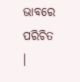ଭାବରେ ପରିଚିତ ।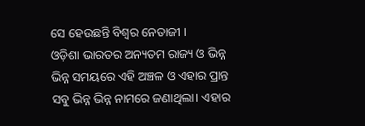ସେ ହେଉଛନ୍ତି ବିଶ୍ୱର ନେତାଜୀ ।
ଓଡ଼ିଶା ଭାରତର ଅନ୍ୟତମ ରାଜ୍ୟ ଓ ଭିନ୍ନ ଭିନ୍ନ ସମୟରେ ଏହି ଅଞ୍ଚଳ ଓ ଏହାର ପ୍ରାନ୍ତ ସବୁ ଭିନ୍ନ ଭିନ୍ନ ନାମରେ ଜଣାଥିଲା। ଏହାର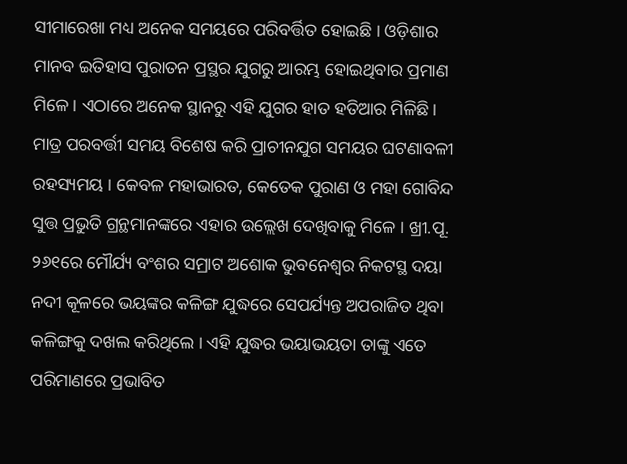ସୀମାରେଖା ମଧ୍ୟ ଅନେକ ସମୟରେ ପରିବର୍ତ୍ତିତ ହୋଇଛି । ଓଡ଼ିଶାର ମାନବ ଇତିହାସ ପୁରାତନ ପ୍ରସ୍ଥର ଯୁଗରୁ ଆରମ୍ଭ ହୋଇଥିବାର ପ୍ରମାଣ ମିଳେ । ଏଠାରେ ଅନେକ ସ୍ଥାନରୁ ଏହି ଯୁଗର ହାତ ହତିଆର ମିଳିଛି। ମାତ୍ର ପରବର୍ତ୍ତୀ ସମୟ ବିଶେଷ କରି ପ୍ରାଚୀନଯୁଗ ସମୟର ଘଟଣାବଳୀ ରହସ୍ୟମୟ । କେବଳ ମହାଭାରତ, କେତେକ ପୁରାଣ ଓ ମହା ଗୋବିନ୍ଦ ସୁତ୍ତ ପ୍ରଭୁତି ଗ୍ରନ୍ଥମାନଙ୍କରେ ଏହାର ଉଲ୍ଲେଖ ଦେଖିବାକୁ ମିଳେ । ଖ୍ରୀ.ପୂ. ୨୬୧ରେ ମୌର୍ଯ୍ୟ ବଂଶର ସମ୍ରାଟ ଅଶୋକ ଭୁବନେଶ୍ୱର ନିକଟସ୍ଥ ଦୟା ନଦୀ କୂଳରେ ଭୟଙ୍କର କଳିଙ୍ଗ ଯୁଦ୍ଧରେ ସେପର୍ଯ୍ୟନ୍ତ ଅପରାଜିତ ଥିବା କଳିଙ୍ଗକୁ ଦଖଲ କରିଥିଲେ । ଏହି ଯୁଦ୍ଧର ଭୟାଭୟତା ତାଙ୍କୁ ଏତେ ପରିମାଣରେ ପ୍ରଭାବିତ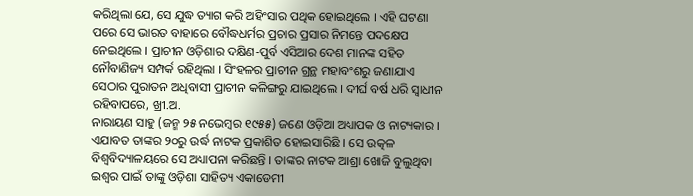କରିଥିଲା ଯେ, ସେ ଯୁଦ୍ଧ ତ୍ୟାଗ କରି ଅହିଂସାର ପଥିକ ହୋଇଥିଲେ । ଏହି ଘଟଣା ପରେ ସେ ଭାରତ ବାହାରେ ବୌଦ୍ଧଧର୍ମର ପ୍ରଚାର ପ୍ରସାର ନିମନ୍ତେ ପଦକ୍ଷେପ ନେଇଥିଲେ । ପ୍ରାଚୀନ ଓଡ଼ିଶାର ଦକ୍ଷିଣ-ପୁର୍ବ ଏସିଆର ଦେଶ ମାନଙ୍କ ସହିତ ନୌବାଣିଜ୍ୟ ସମ୍ପର୍କ ରହିଥିଲା । ସିଂହଳର ପ୍ରାଚୀନ ଗ୍ରନ୍ଥ ମହାବଂଶରୁ ଜଣାଯାଏ ସେଠାର ପୁରାତନ ଅଧିବାସୀ ପ୍ରାଚୀନ କଳିଙ୍ଗରୁ ଯାଇଥିଲେ । ଦୀର୍ଘ ବର୍ଷ ଧରି ସ୍ୱାଧୀନ ରହିବାପରେ, ଖ୍ରୀ.ଅ.
ନାରାୟଣ ସାହୁ (ଜନ୍ମ ୨୫ ନଭେମ୍ବର ୧୯୫୫) ଜଣେ ଓଡ଼ିଆ ଅଧ୍ୟାପକ ଓ ନାଟ୍ୟକାର । ଏଯାବତ ତାଙ୍କର ୨୦ରୁ ଉର୍ଦ୍ଧ ନାଟକ ପ୍ରକାଶିତ ହୋଇସାରିଛି । ସେ ଉତ୍କଳ ବିଶ୍ୱବିଦ୍ୟାଳୟରେ ସେ ଅଧ୍ୟାପନା କରିଛନ୍ତି । ତାଙ୍କର ନାଟକ ଆଶ୍ରା ଖୋଜି ବୁଲୁଥିବା ଇଶ୍ୱର ପାଇଁ ତାଙ୍କୁ ଓଡ଼ିଶା ସାହିତ୍ୟ ଏକାଡେମୀ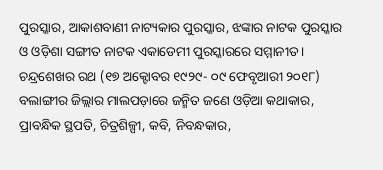ପୁରସ୍କାର, ଆକାଶବାଣୀ ନାଟ୍ୟକାର ପୁରସ୍କାର, ଝଙ୍କାର ନାଟକ ପୁରସ୍କାର ଓ ଓଡ଼ିଶା ସଙ୍ଗୀତ ନାଟକ ଏକାଡେମୀ ପୁରସ୍କାରରେ ସମ୍ମାନୀତ ।
ଚନ୍ଦ୍ରଶେଖର ରଥ (୧୭ ଅକ୍ଟୋବର ୧୯୨୯- ୦୯ ଫେବୃଆରୀ ୨୦୧୮) ବଲାଙ୍ଗୀର ଜିଲ୍ଲାର ମାଲପଡ଼ାରେ ଜନ୍ମିତ ଜଣେ ଓଡ଼ିଆ କଥାକାର, ପ୍ରାବନ୍ଧିକ ସ୍ଥପତି, ଚିତ୍ରଶିଳ୍ପୀ, କବି, ନିବନ୍ଧକାର,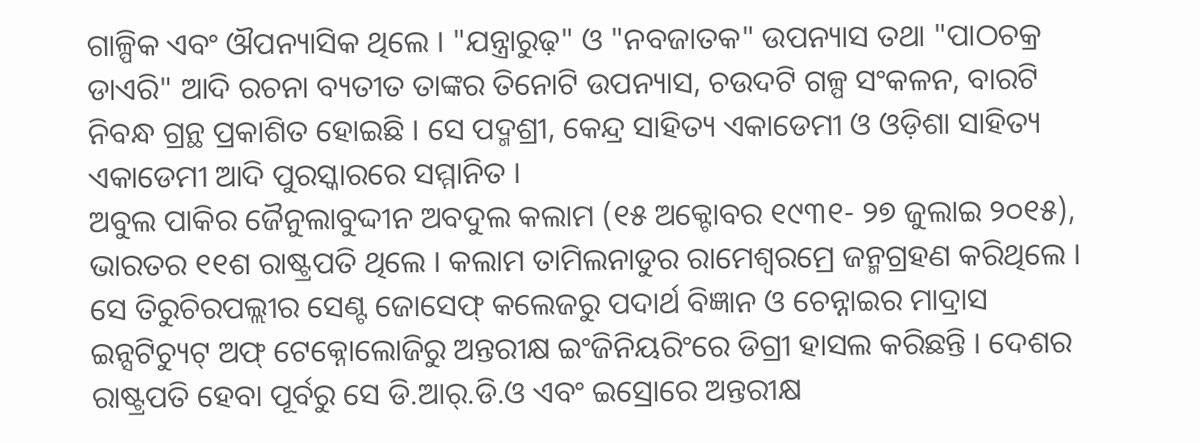ଗାଳ୍ପିକ ଏବଂ ଔପନ୍ୟାସିକ ଥିଲେ । "ଯନ୍ତ୍ରାରୁଢ଼" ଓ "ନବଜାତକ" ଉପନ୍ୟାସ ତଥା "ପାଠଚକ୍ର ଡାଏରି" ଆଦି ରଚନା ବ୍ୟତୀତ ତାଙ୍କର ତିନୋଟି ଉପନ୍ୟାସ, ଚଉଦଟି ଗଳ୍ପ ସଂକଳନ, ବାରଟି ନିବନ୍ଧ ଗ୍ରନ୍ଥ ପ୍ରକାଶିତ ହୋଇଛି । ସେ ପଦ୍ମଶ୍ରୀ, କେନ୍ଦ୍ର ସାହିତ୍ୟ ଏକାଡେମୀ ଓ ଓଡ଼ିଶା ସାହିତ୍ୟ ଏକାଡେମୀ ଆଦି ପୁରସ୍କାରରେ ସମ୍ମାନିତ ।
ଅବୁଲ ପାକିର ଜୈନୁଲାବୁଦ୍ଦୀନ ଅବଦୁଲ କଲାମ (୧୫ ଅକ୍ଟୋବର ୧୯୩୧- ୨୭ ଜୁଲାଇ ୨୦୧୫), ଭାରତର ୧୧ଶ ରାଷ୍ଟ୍ରପତି ଥିଲେ । କଲାମ ତାମିଲନାଡୁର ରାମେଶ୍ୱରମ୍ରେ ଜନ୍ମଗ୍ରହଣ କରିଥିଲେ । ସେ ତିରୁଚିରପଲ୍ଲୀର ସେଣ୍ଟ ଜୋସେଫ୍ କଲେଜରୁ ପଦାର୍ଥ ବିଜ୍ଞାନ ଓ ଚେନ୍ନାଇର ମାଦ୍ରାସ ଇନ୍ସଟିଚ୍ୟୁଟ୍ ଅଫ୍ ଟେକ୍ନୋଲୋଜିରୁ ଅନ୍ତରୀକ୍ଷ ଇଂଜିନିୟରିଂରେ ଡିଗ୍ରୀ ହାସଲ କରିଛନ୍ତି । ଦେଶର ରାଷ୍ଟ୍ରପତି ହେବା ପୂର୍ବରୁ ସେ ଡି.ଆର୍.ଡି.ଓ ଏବଂ ଇସ୍ରୋରେ ଅନ୍ତରୀକ୍ଷ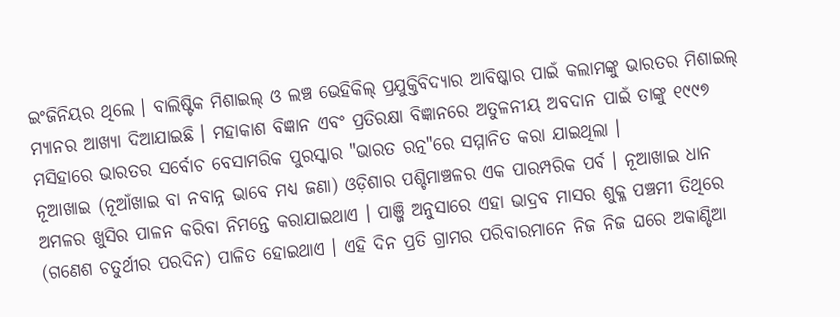ଇଂଜିନିୟର ଥିଲେ । ବାଲିଷ୍ଟିକ ମିଶାଇଲ୍ ଓ ଲଞ୍ଚ ଭେହିକିଲ୍ ପ୍ରଯୁକ୍ତିବିଦ୍ୟାର ଆବିଷ୍କାର ପାଇଁ କଲାମଙ୍କୁ ଭାରତର ମିଶାଇଲ୍ ମ୍ୟାନର ଆଖ୍ୟା ଦିଆଯାଇଛି । ମହାକାଶ ବିଜ୍ଞାନ ଏବଂ ପ୍ରତିରକ୍ଷା ବିଜ୍ଞାନରେ ଅତୁଳନୀୟ ଅବଦାନ ପାଇଁ ତାଙ୍କୁ ୧୯୯୭ ମସିହାରେ ଭାରତର ସର୍ବୋଚ ବେସାମରିକ ପୁରସ୍କାର "ଭାରତ ରତ୍ନ"ରେ ସମ୍ମାନିତ କରା ଯାଇଥିଲା ।
ନୂଆଖାଇ (ନୂଆଁଖାଇ ବା ନବାନ୍ନ ଭାବେ ମଧ୍ୟ ଜଣା) ଓଡ଼ିଶାର ପଶ୍ଚିମାଞ୍ଚଳର ଏକ ପାରମ୍ପରିକ ପର୍ବ । ନୂଆଖାଇ ଧାନ ଅମଳର ଖୁସିର ପାଳନ କରିବା ନିମନ୍ତେ କରାଯାଇଥାଏ । ପାଞ୍ଜି ଅନୁସାରେ ଏହା ଭାଦ୍ରବ ମାସର ଶୁକ୍ଳ ପଞ୍ଚମୀ ତିଥିରେ (ଗଣେଶ ଚତୁର୍ଥୀର ପରଦିନ) ପାଳିତ ହୋଇଥାଏ । ଏହି ଦିନ ପ୍ରତି ଗ୍ରାମର ପରିବାରମାନେ ନିଜ ନିଜ ଘରେ ଅକାଣ୍ଡିଆ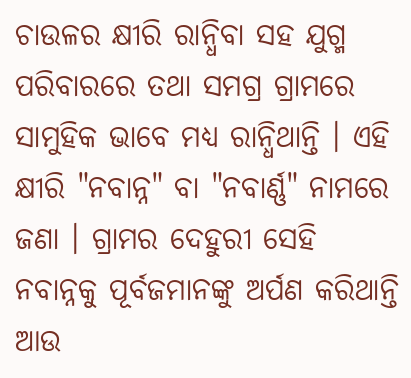ଚାଉଳର କ୍ଷୀରି ରାନ୍ଧିବା ସହ ଯୁଗ୍ମ ପରିବାରରେ ତଥା ସମଗ୍ର ଗ୍ରାମରେ ସାମୁହିକ ଭାବେ ମଧ୍ୟ ରାନ୍ଧିଥାନ୍ତି । ଏହି କ୍ଷୀରି "ନବାନ୍ନ" ବା "ନବାର୍ଣ୍ଣ" ନାମରେ ଜଣା । ଗ୍ରାମର ଦେହୁରୀ ସେହି ନବାନ୍ନକୁ ପୂର୍ବଜମାନଙ୍କୁ ଅର୍ପଣ କରିଥାନ୍ତି ଆଉ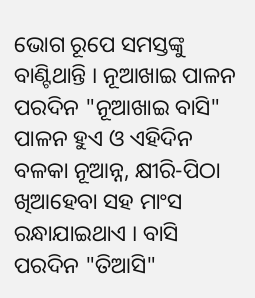ଭୋଗ ରୂପେ ସମସ୍ତଙ୍କୁ ବାଣ୍ଟିଥାନ୍ତି । ନୂଆଖାଇ ପାଳନ ପରଦିନ "ନୂଆଖାଇ ବାସି" ପାଳନ ହୁଏ ଓ ଏହିଦିନ ବଳକା ନୂଆନ୍ନ, କ୍ଷୀରି-ପିଠା ଖିଆହେବା ସହ ମାଂସ ରନ୍ଧାଯାଇଥାଏ । ବାସି ପରଦିନ "ତିଆସି"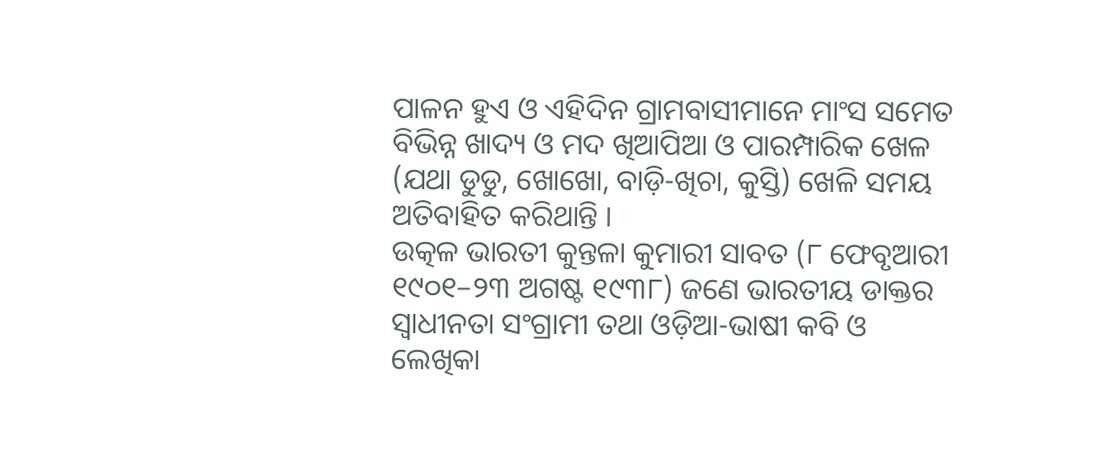ପାଳନ ହୁଏ ଓ ଏହିଦିନ ଗ୍ରାମବାସୀମାନେ ମାଂସ ସମେତ ବିଭିନ୍ନ ଖାଦ୍ୟ ଓ ମଦ ଖିଆପିଆ ଓ ପାରମ୍ପାରିକ ଖେଳ (ଯଥା ଡୁଡୁ, ଖୋଖୋ, ବାଡ଼ି-ଖିଚା, କୁସ୍ତି) ଖେଳି ସମୟ ଅତିବାହିତ କରିଥାନ୍ତି ।
ଉତ୍କଳ ଭାରତୀ କୁନ୍ତଳା କୁମାରୀ ସାବତ (୮ ଫେବୃଆରୀ ୧୯୦୧–୨୩ ଅଗଷ୍ଟ ୧୯୩୮) ଜଣେ ଭାରତୀୟ ଡାକ୍ତର ସ୍ୱାଧୀନତା ସଂଗ୍ରାମୀ ତଥା ଓଡ଼ିଆ-ଭାଷୀ କବି ଓ ଲେଖିକା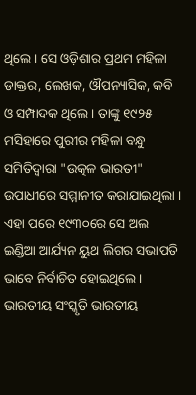ଥିଲେ । ସେ ଓଡ଼ିଶାର ପ୍ରଥମ ମହିଳା ଡାକ୍ତର, ଲେଖକ, ଔପନ୍ୟାସିକ, କବି ଓ ସମ୍ପାଦକ ଥିଲେ । ତାଙ୍କୁ ୧୯୨୫ ମସିହାରେ ପୁରୀର ମହିଳା ବନ୍ଧୁ ସମିତିଦ୍ୱାରା "ଉତ୍କଳ ଭାରତୀ" ଉପାଧୀରେ ସମ୍ମାନୀତ କରାଯାଇଥିଲା । ଏହା ପରେ ୧୯୩୦ରେ ସେ ଅଲ ଇଣ୍ଡିଆ ଆର୍ଯ୍ୟନ ୟୁଥ ଲିଗର ସଭାପତି ଭାବେ ନିର୍ବାଚିତ ହୋଇଥିଲେ ।
ଭାରତୀୟ ସଂସ୍କୃତି ଭାରତୀୟ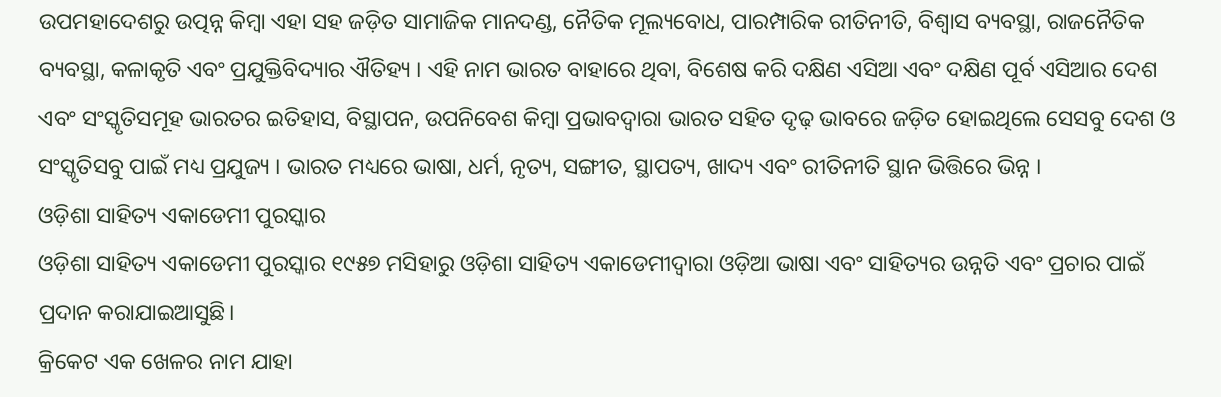ଉପମହାଦେଶରୁ ଉତ୍ପନ୍ନ କିମ୍ବା ଏହା ସହ ଜଡ଼ିତ ସାମାଜିକ ମାନଦଣ୍ଡ, ନୈତିକ ମୂଲ୍ୟବୋଧ, ପାରମ୍ପାରିକ ରୀତିନୀତି, ବିଶ୍ୱାସ ବ୍ୟବସ୍ଥା, ରାଜନୈତିକ ବ୍ୟବସ୍ଥା, କଳାକୃତି ଏବଂ ପ୍ରଯୁକ୍ତିବିଦ୍ୟାର ଐତିହ୍ୟ । ଏହି ନାମ ଭାରତ ବାହାରେ ଥିବା, ବିଶେଷ କରି ଦକ୍ଷିଣ ଏସିଆ ଏବଂ ଦକ୍ଷିଣ ପୂର୍ବ ଏସିଆର ଦେଶ ଏବଂ ସଂସ୍କୃତିସମୂହ ଭାରତର ଇତିହାସ, ବିସ୍ଥାପନ, ଉପନିବେଶ କିମ୍ବା ପ୍ରଭାବଦ୍ୱାରା ଭାରତ ସହିତ ଦୃଢ଼ ଭାବରେ ଜଡ଼ିତ ହୋଇଥିଲେ ସେସବୁ ଦେଶ ଓ ସଂସ୍କୃତିସବୁ ପାଇଁ ମଧ୍ୟ ପ୍ରଯୁଜ୍ୟ । ଭାରତ ମଧ୍ୟରେ ଭାଷା, ଧର୍ମ, ନୃତ୍ୟ, ସଙ୍ଗୀତ, ସ୍ଥାପତ୍ୟ, ଖାଦ୍ୟ ଏବଂ ରୀତିନୀତି ସ୍ଥାନ ଭିତ୍ତିରେ ଭିନ୍ନ ।
ଓଡ଼ିଶା ସାହିତ୍ୟ ଏକାଡେମୀ ପୁରସ୍କାର
ଓଡ଼ିଶା ସାହିତ୍ୟ ଏକାଡେମୀ ପୁରସ୍କାର ୧୯୫୭ ମସିହାରୁ ଓଡ଼ିଶା ସାହିତ୍ୟ ଏକାଡେମୀଦ୍ୱାରା ଓଡ଼ିଆ ଭାଷା ଏବଂ ସାହିତ୍ୟର ଉନ୍ନତି ଏବଂ ପ୍ରଚାର ପାଇଁ ପ୍ରଦାନ କରାଯାଇଆସୁଛି।
କ୍ରିକେଟ ଏକ ଖେଳର ନାମ ଯାହା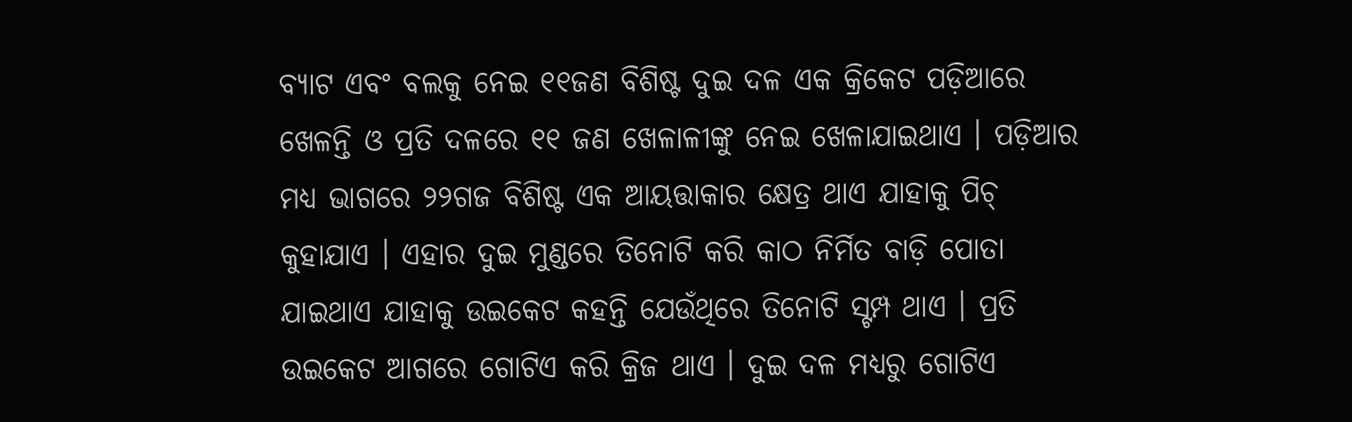ବ୍ୟାଟ ଏବଂ ବଲକୁ ନେଇ ୧୧ଜଣ ବିଶିଷ୍ଟ ଦୁଇ ଦଳ ଏକ କ୍ରିକେଟ ପଡ଼ିଆରେ ଖେଳନ୍ତି ଓ ପ୍ରତି ଦଳରେ ୧୧ ଜଣ ଖେଳାଳୀଙ୍କୁ ନେଇ ଖେଳାଯାଇଥାଏ । ପଡ଼ିଆର ମଧ୍ୟ ଭାଗରେ ୨୨ଗଜ ବିଶିଷ୍ଟ ଏକ ଆୟତ୍ତାକାର କ୍ଷେତ୍ର ଥାଏ ଯାହାକୁ ପିଚ୍ କୁହାଯାଏ । ଏହାର ଦୁଇ ମୁଣ୍ଡରେ ତିନୋଟି କରି କାଠ ନିର୍ମିତ ବାଡ଼ି ପୋତା ଯାଇଥାଏ ଯାହାକୁ ଉଇକେଟ କହନ୍ତି ଯେଉଁଥିରେ ତିନୋଟି ସ୍ଟମ୍ପ ଥାଏ । ପ୍ରତି ଉଇକେଟ ଆଗରେ ଗୋଟିଏ କରି କ୍ରିଜ ଥାଏ । ଦୁଇ ଦଳ ମଧ୍ୟରୁ ଗୋଟିଏ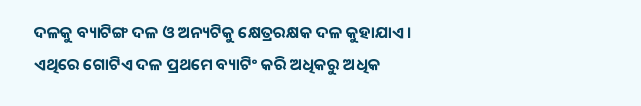ଦଳକୁ ବ୍ୟାଟିଙ୍ଗ ଦଳ ଓ ଅନ୍ୟଟିକୁ କ୍ଷେତ୍ରରକ୍ଷକ ଦଳ କୁହାଯାଏ । ଏଥିରେ ଗୋଟିଏ ଦଳ ପ୍ରଥମେ ବ୍ୟାଟିଂ କରି ଅଧିକରୁ ଅଧିକ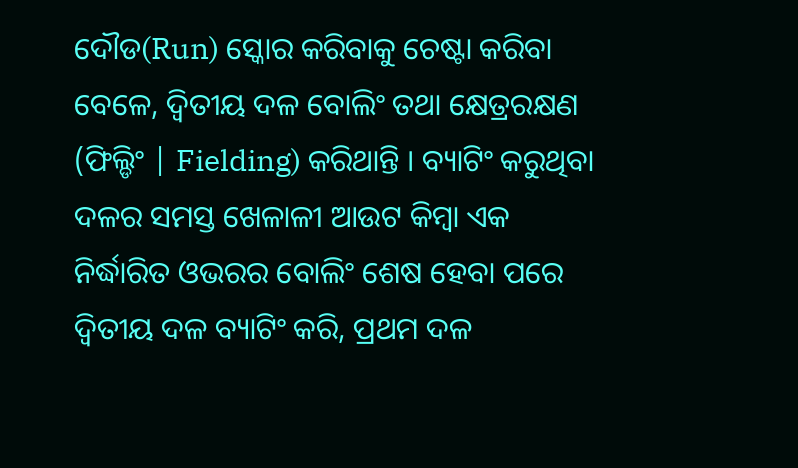ଦୌଡ(Run) ସ୍କୋର କରିବାକୁ ଚେଷ୍ଟା କରିବା ବେଳେ, ଦ୍ୱିତୀୟ ଦଳ ବୋଲିଂ ତଥା କ୍ଷେତ୍ରରକ୍ଷଣ (ଫିଲ୍ଡିଂ | Fielding) କରିଥାନ୍ତି । ବ୍ୟାଟିଂ କରୁଥିବା ଦଳର ସମସ୍ତ ଖେଳାଳୀ ଆଉଟ କିମ୍ବା ଏକ ନିର୍ଦ୍ଧାରିତ ଓଭରର ବୋଲିଂ ଶେଷ ହେବା ପରେ ଦ୍ୱିତୀୟ ଦଳ ବ୍ୟାଟିଂ କରି, ପ୍ରଥମ ଦଳ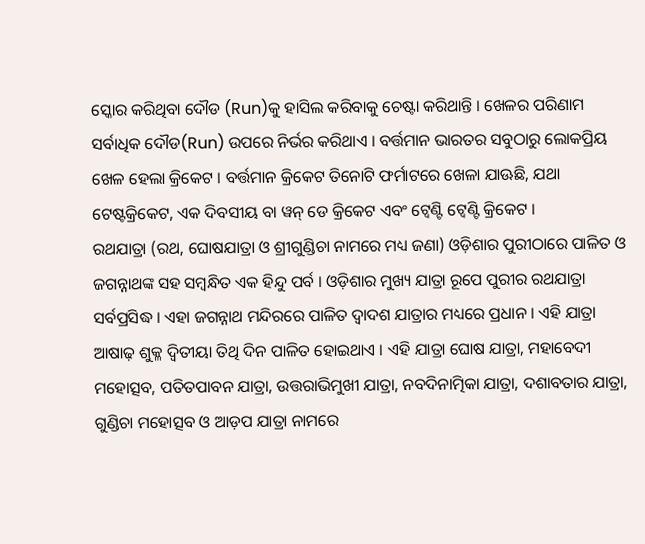ସ୍କୋର କରିଥିବା ଦୌଡ (Run)କୁ ହାସିଲ କରିବାକୁ ଚେଷ୍ଟା କରିଥାନ୍ତି । ଖେଳର ପରିଣାମ ସର୍ବାଧିକ ଦୌଡ(Run) ଉପରେ ନିର୍ଭର କରିଥାଏ । ବର୍ତ୍ତମାନ ଭାରତର ସବୁଠାରୁ ଲୋକପ୍ରିୟ ଖେଳ ହେଲା କ୍ରିକେଟ । ବର୍ତ୍ତମାନ କ୍ରିକେଟ ତିନୋଟି ଫର୍ମାଟରେ ଖେଳା ଯାଊଛି, ଯଥା ଟେଷ୍ଟକ୍ରିକେଟ, ଏକ ଦିବସୀୟ ବା ୱନ୍ ଡେ କ୍ରିକେଟ ଏବଂ ଟ୍ୱେଣ୍ଟି ଟ୍ୱେଣ୍ଟି କ୍ରିକେଟ ।
ରଥଯାତ୍ରା (ରଥ, ଘୋଷଯାତ୍ରା ଓ ଶ୍ରୀଗୁଣ୍ଡିଚା ନାମରେ ମଧ୍ୟ ଜଣା) ଓଡ଼ିଶାର ପୁରୀଠାରେ ପାଳିତ ଓ ଜଗନ୍ନାଥଙ୍କ ସହ ସମ୍ବନ୍ଧିତ ଏକ ହିନ୍ଦୁ ପର୍ବ । ଓଡ଼ିଶାର ମୁଖ୍ୟ ଯାତ୍ରା ରୂପେ ପୁରୀର ରଥଯାତ୍ରା ସର୍ବପ୍ରସିଦ୍ଧ । ଏହା ଜଗନ୍ନାଥ ମନ୍ଦିରରେ ପାଳିତ ଦ୍ୱାଦଶ ଯାତ୍ରାର ମଧ୍ୟରେ ପ୍ରଧାନ । ଏହି ଯାତ୍ରା ଆଷାଢ଼ ଶୁକ୍ଳ ଦ୍ୱିତୀୟା ତିଥି ଦିନ ପାଳିତ ହୋଇଥାଏ । ଏହି ଯାତ୍ରା ଘୋଷ ଯାତ୍ରା, ମହାବେଦୀ ମହୋତ୍ସବ, ପତିତପାବନ ଯାତ୍ରା, ଉତ୍ତରାଭିମୁଖୀ ଯାତ୍ରା, ନବଦିନାତ୍ମିକା ଯାତ୍ରା, ଦଶାବତାର ଯାତ୍ରା, ଗୁଣ୍ଡିଚା ମହୋତ୍ସବ ଓ ଆଡ଼ପ ଯାତ୍ରା ନାମରେ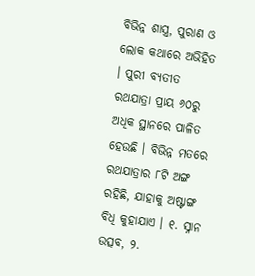ବିଭିନ୍ନ ଶାସ୍ତ୍ର, ପୁରାଣ ଓ ଲୋକ କଥାରେ ଅଭିହିତ । ପୁରୀ ବ୍ୟତୀତ ରଥଯାତ୍ରା ପ୍ରାୟ ୬୦ରୁ ଅଧିକ ସ୍ଥାନରେ ପାଳିତ ହେଉଛି । ବିଭିନ୍ନ ମତରେ ରଥଯାତ୍ରାର ୮ଟି ଅଙ୍ଗ ରହିଛି, ଯାହାକୁ ଅଷ୍ଟାଙ୍ଗ ବିଧି କୁହାଯାଏ । ୧. ସ୍ନାନ ଉତ୍ସବ, ୨.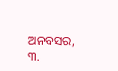ଅନବସର, ୩.